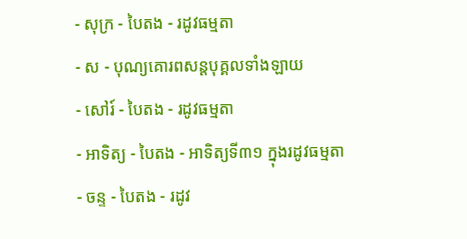- សុក្រ - បៃតង - រដូវធម្មតា
- ស - បុណ្យគោរពសន្ដបុគ្គលទាំងឡាយ
- សៅរ៍ - បៃតង - រដូវធម្មតា
- អាទិត្យ - បៃតង - អាទិត្យទី៣១ ក្នុងរដូវធម្មតា
- ចន្ទ - បៃតង - រដូវ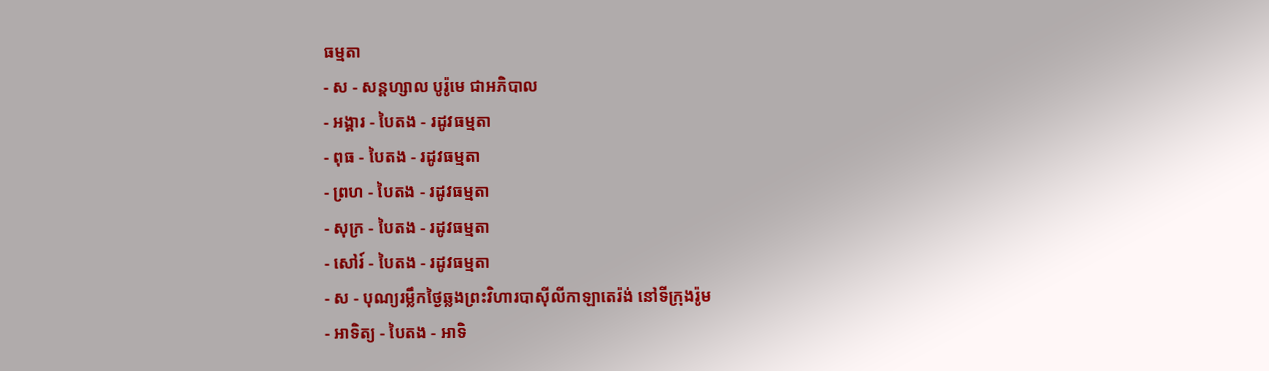ធម្មតា
- ស - សន្ដហ្សាល បូរ៉ូមេ ជាអភិបាល
- អង្គារ - បៃតង - រដូវធម្មតា
- ពុធ - បៃតង - រដូវធម្មតា
- ព្រហ - បៃតង - រដូវធម្មតា
- សុក្រ - បៃតង - រដូវធម្មតា
- សៅរ៍ - បៃតង - រដូវធម្មតា
- ស - បុណ្យរម្លឹកថ្ងៃឆ្លងព្រះវិហារបាស៊ីលីកាឡាតេរ៉ង់ នៅទីក្រុងរ៉ូម
- អាទិត្យ - បៃតង - អាទិ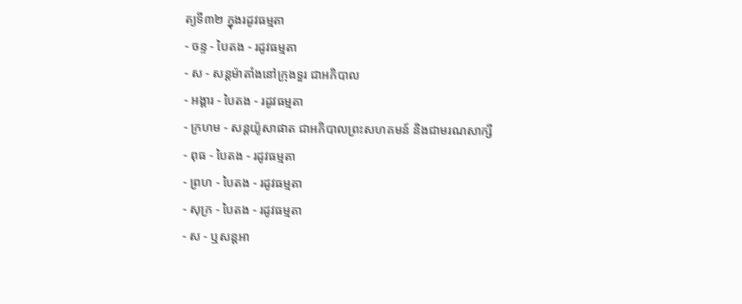ត្យទី៣២ ក្នុងរដូវធម្មតា
- ចន្ទ - បៃតង - រដូវធម្មតា
- ស - សន្ដម៉ាតាំងនៅក្រុងទួរ ជាអភិបាល
- អង្គារ - បៃតង - រដូវធម្មតា
- ក្រហម - សន្ដយ៉ូសាផាត ជាអភិបាលព្រះសហគមន៍ និងជាមរណសាក្សី
- ពុធ - បៃតង - រដូវធម្មតា
- ព្រហ - បៃតង - រដូវធម្មតា
- សុក្រ - បៃតង - រដូវធម្មតា
- ស - ឬសន្ដអា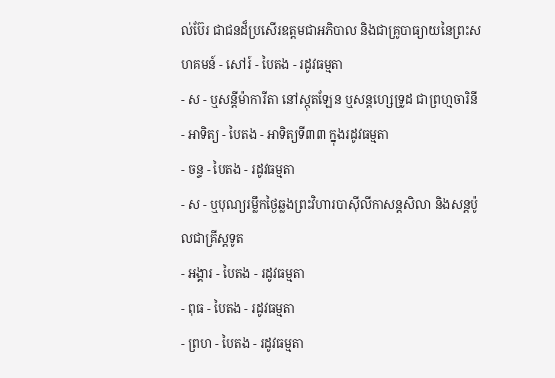ល់ប៊ែរ ជាជនដ៏ប្រសើរឧត្ដមជាអភិបាល និងជាគ្រូបាធ្យាយនៃព្រះសហគមន៍ - សៅរ៍ - បៃតង - រដូវធម្មតា
- ស - ឬសន្ដីម៉ាការីតា នៅស្កុតឡែន ឬសន្ដហ្សេទ្រូដ ជាព្រហ្មចារិនី
- អាទិត្យ - បៃតង - អាទិត្យទី៣៣ ក្នុងរដូវធម្មតា
- ចន្ទ - បៃតង - រដូវធម្មតា
- ស - ឬបុណ្យរម្លឹកថ្ងៃឆ្លងព្រះវិហារបាស៊ីលីកាសន្ដសិលា និងសន្ដប៉ូលជាគ្រីស្ដទូត
- អង្គារ - បៃតង - រដូវធម្មតា
- ពុធ - បៃតង - រដូវធម្មតា
- ព្រហ - បៃតង - រដូវធម្មតា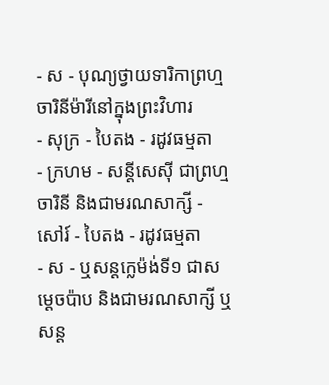- ស - បុណ្យថ្វាយទារិកាព្រហ្មចារិនីម៉ារីនៅក្នុងព្រះវិហារ
- សុក្រ - បៃតង - រដូវធម្មតា
- ក្រហម - សន្ដីសេស៊ី ជាព្រហ្មចារិនី និងជាមរណសាក្សី - សៅរ៍ - បៃតង - រដូវធម្មតា
- ស - ឬសន្ដក្លេម៉ង់ទី១ ជាសម្ដេចប៉ាប និងជាមរណសាក្សី ឬសន្ដ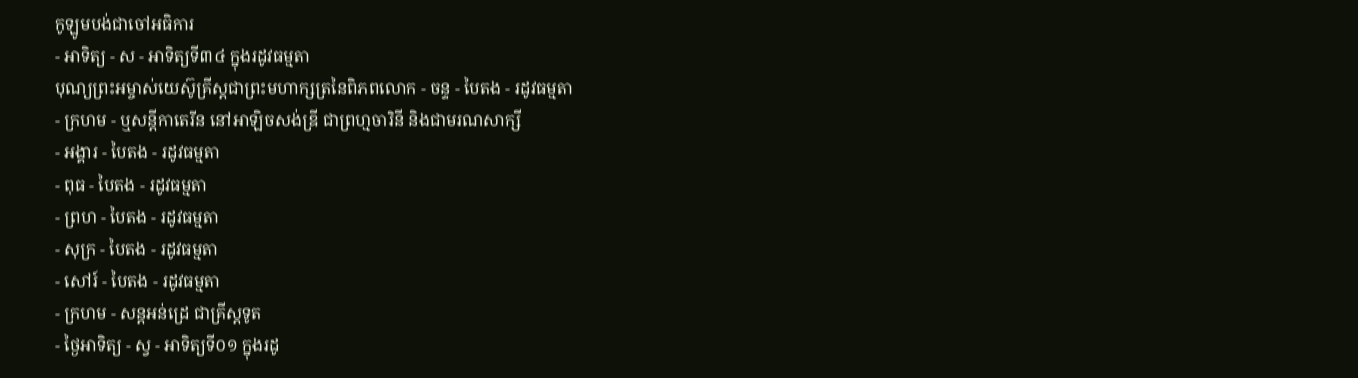កូឡូមបង់ជាចៅអធិការ
- អាទិត្យ - ស - អាទិត្យទី៣៤ ក្នុងរដូវធម្មតា
បុណ្យព្រះអម្ចាស់យេស៊ូគ្រីស្ដជាព្រះមហាក្សត្រនៃពិភពលោក - ចន្ទ - បៃតង - រដូវធម្មតា
- ក្រហម - ឬសន្ដីកាតេរីន នៅអាឡិចសង់ឌ្រី ជាព្រហ្មចារិនី និងជាមរណសាក្សី
- អង្គារ - បៃតង - រដូវធម្មតា
- ពុធ - បៃតង - រដូវធម្មតា
- ព្រហ - បៃតង - រដូវធម្មតា
- សុក្រ - បៃតង - រដូវធម្មតា
- សៅរ៍ - បៃតង - រដូវធម្មតា
- ក្រហម - សន្ដអន់ដ្រេ ជាគ្រីស្ដទូត
- ថ្ងៃអាទិត្យ - ស្វ - អាទិត្យទី០១ ក្នុងរដូ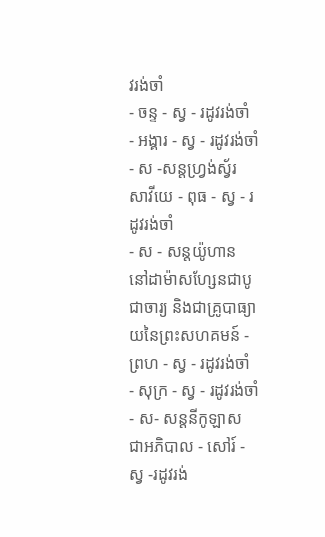វរង់ចាំ
- ចន្ទ - ស្វ - រដូវរង់ចាំ
- អង្គារ - ស្វ - រដូវរង់ចាំ
- ស -សន្ដហ្វ្រង់ស្វ័រ សាវីយេ - ពុធ - ស្វ - រដូវរង់ចាំ
- ស - សន្ដយ៉ូហាន នៅដាម៉ាសហ្សែនជាបូជាចារ្យ និងជាគ្រូបាធ្យាយនៃព្រះសហគមន៍ - ព្រហ - ស្វ - រដូវរង់ចាំ
- សុក្រ - ស្វ - រដូវរង់ចាំ
- ស- សន្ដនីកូឡាស ជាអភិបាល - សៅរ៍ - ស្វ -រដូវរង់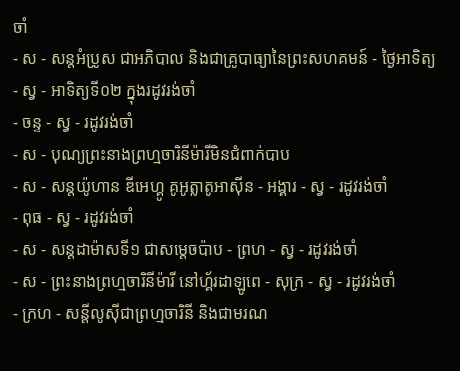ចាំ
- ស - សន្ដអំប្រូស ជាអភិបាល និងជាគ្រូបាធ្យានៃព្រះសហគមន៍ - ថ្ងៃអាទិត្យ - ស្វ - អាទិត្យទី០២ ក្នុងរដូវរង់ចាំ
- ចន្ទ - ស្វ - រដូវរង់ចាំ
- ស - បុណ្យព្រះនាងព្រហ្មចារិនីម៉ារីមិនជំពាក់បាប
- ស - សន្ដយ៉ូហាន ឌីអេហ្គូ គូអូត្លាតូអាស៊ីន - អង្គារ - ស្វ - រដូវរង់ចាំ
- ពុធ - ស្វ - រដូវរង់ចាំ
- ស - សន្ដដាម៉ាសទី១ ជាសម្ដេចប៉ាប - ព្រហ - ស្វ - រដូវរង់ចាំ
- ស - ព្រះនាងព្រហ្មចារិនីម៉ារី នៅហ្គ័រដាឡូពេ - សុក្រ - ស្វ - រដូវរង់ចាំ
- ក្រហ - សន្ដីលូស៊ីជាព្រហ្មចារិនី និងជាមរណ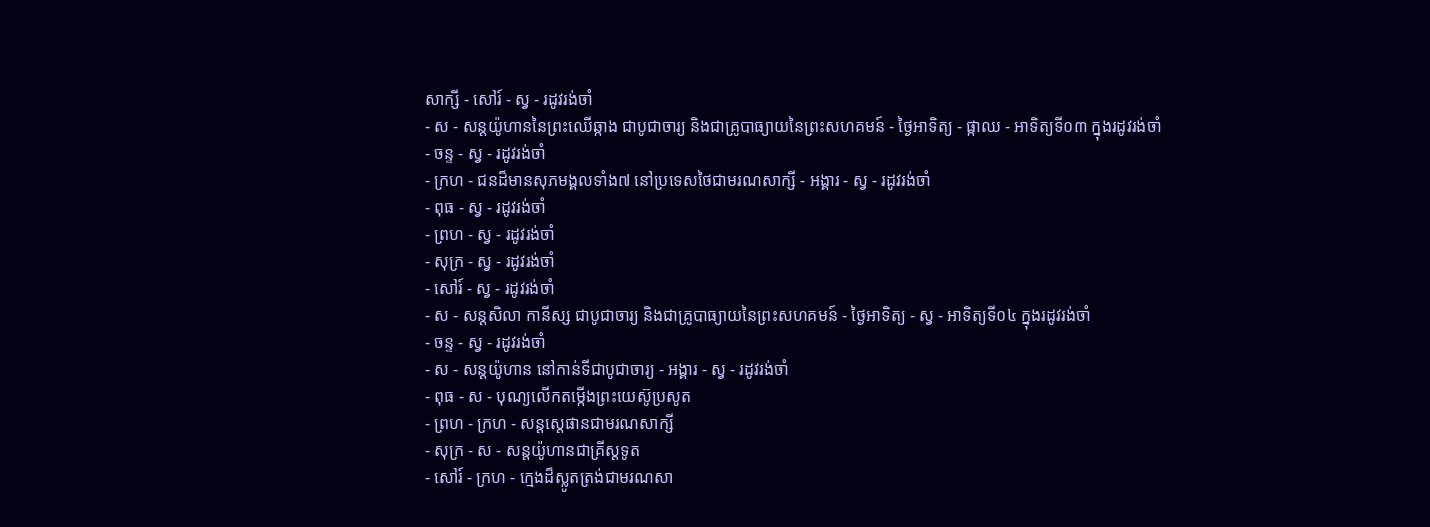សាក្សី - សៅរ៍ - ស្វ - រដូវរង់ចាំ
- ស - សន្ដយ៉ូហាននៃព្រះឈើឆ្កាង ជាបូជាចារ្យ និងជាគ្រូបាធ្យាយនៃព្រះសហគមន៍ - ថ្ងៃអាទិត្យ - ផ្កាឈ - អាទិត្យទី០៣ ក្នុងរដូវរង់ចាំ
- ចន្ទ - ស្វ - រដូវរង់ចាំ
- ក្រហ - ជនដ៏មានសុភមង្គលទាំង៧ នៅប្រទេសថៃជាមរណសាក្សី - អង្គារ - ស្វ - រដូវរង់ចាំ
- ពុធ - ស្វ - រដូវរង់ចាំ
- ព្រហ - ស្វ - រដូវរង់ចាំ
- សុក្រ - ស្វ - រដូវរង់ចាំ
- សៅរ៍ - ស្វ - រដូវរង់ចាំ
- ស - សន្ដសិលា កានីស្ស ជាបូជាចារ្យ និងជាគ្រូបាធ្យាយនៃព្រះសហគមន៍ - ថ្ងៃអាទិត្យ - ស្វ - អាទិត្យទី០៤ ក្នុងរដូវរង់ចាំ
- ចន្ទ - ស្វ - រដូវរង់ចាំ
- ស - សន្ដយ៉ូហាន នៅកាន់ទីជាបូជាចារ្យ - អង្គារ - ស្វ - រដូវរង់ចាំ
- ពុធ - ស - បុណ្យលើកតម្កើងព្រះយេស៊ូប្រសូត
- ព្រហ - ក្រហ - សន្តស្តេផានជាមរណសាក្សី
- សុក្រ - ស - សន្តយ៉ូហានជាគ្រីស្តទូត
- សៅរ៍ - ក្រហ - ក្មេងដ៏ស្លូតត្រង់ជាមរណសា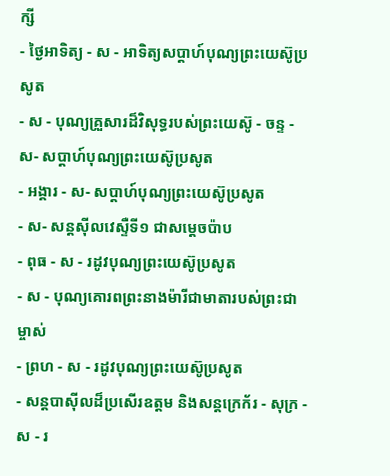ក្សី
- ថ្ងៃអាទិត្យ - ស - អាទិត្យសប្ដាហ៍បុណ្យព្រះយេស៊ូប្រសូត
- ស - បុណ្យគ្រួសារដ៏វិសុទ្ធរបស់ព្រះយេស៊ូ - ចន្ទ - ស- សប្ដាហ៍បុណ្យព្រះយេស៊ូប្រសូត
- អង្គារ - ស- សប្ដាហ៍បុណ្យព្រះយេស៊ូប្រសូត
- ស- សន្ដស៊ីលវេស្ទឺទី១ ជាសម្ដេចប៉ាប
- ពុធ - ស - រដូវបុណ្យព្រះយេស៊ូប្រសូត
- ស - បុណ្យគោរពព្រះនាងម៉ារីជាមាតារបស់ព្រះជាម្ចាស់
- ព្រហ - ស - រដូវបុណ្យព្រះយេស៊ូប្រសូត
- សន្ដបាស៊ីលដ៏ប្រសើរឧត្ដម និងសន្ដក្រេក័រ - សុក្រ - ស - រ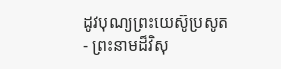ដូវបុណ្យព្រះយេស៊ូប្រសូត
- ព្រះនាមដ៏វិសុ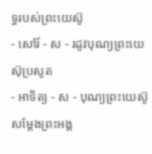ទ្ធរបស់ព្រះយេស៊ូ
- សៅរ៍ - ស - រដូវបុណ្យព្រះយេស៊ុប្រសូត
- អាទិត្យ - ស - បុណ្យព្រះយេស៊ូសម្ដែងព្រះអង្គ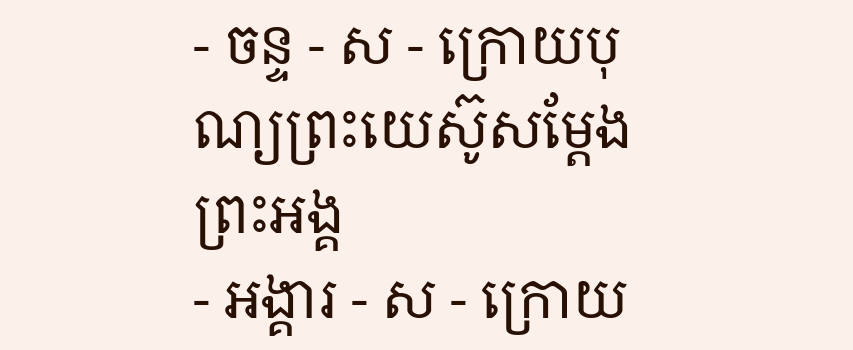- ចន្ទ - ស - ក្រោយបុណ្យព្រះយេស៊ូសម្ដែងព្រះអង្គ
- អង្គារ - ស - ក្រោយ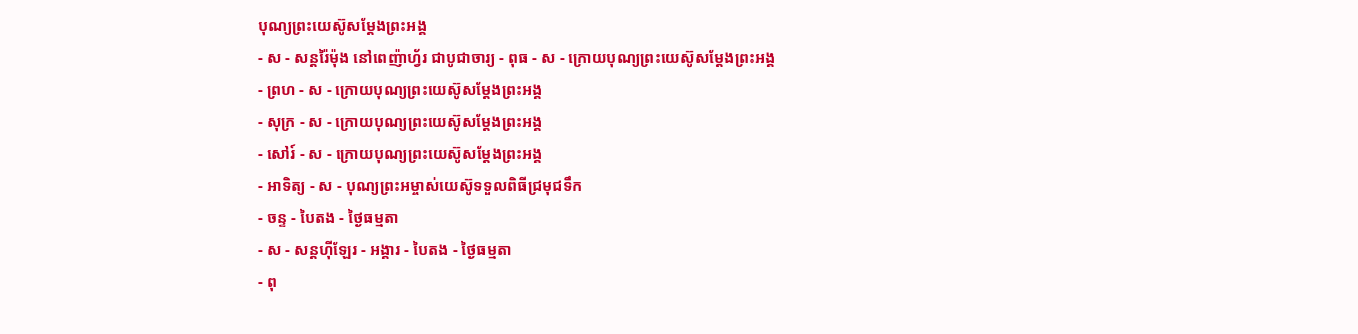បុណ្យព្រះយេស៊ូសម្ដែងព្រះអង្គ
- ស - សន្ដរ៉ៃម៉ុង នៅពេញ៉ាហ្វ័រ ជាបូជាចារ្យ - ពុធ - ស - ក្រោយបុណ្យព្រះយេស៊ូសម្ដែងព្រះអង្គ
- ព្រហ - ស - ក្រោយបុណ្យព្រះយេស៊ូសម្ដែងព្រះអង្គ
- សុក្រ - ស - ក្រោយបុណ្យព្រះយេស៊ូសម្ដែងព្រះអង្គ
- សៅរ៍ - ស - ក្រោយបុណ្យព្រះយេស៊ូសម្ដែងព្រះអង្គ
- អាទិត្យ - ស - បុណ្យព្រះអម្ចាស់យេស៊ូទទួលពិធីជ្រមុជទឹក
- ចន្ទ - បៃតង - ថ្ងៃធម្មតា
- ស - សន្ដហ៊ីឡែរ - អង្គារ - បៃតង - ថ្ងៃធម្មតា
- ពុ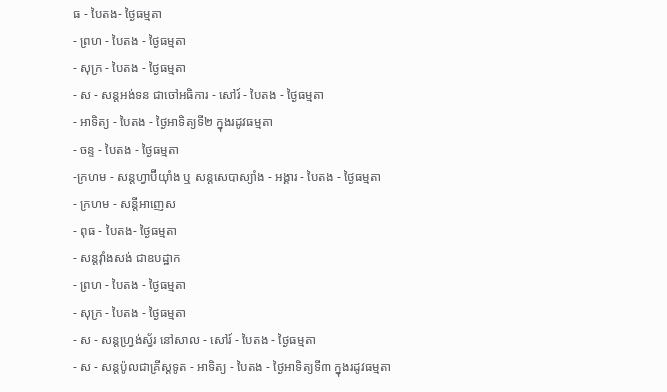ធ - បៃតង- ថ្ងៃធម្មតា
- ព្រហ - បៃតង - ថ្ងៃធម្មតា
- សុក្រ - បៃតង - ថ្ងៃធម្មតា
- ស - សន្ដអង់ទន ជាចៅអធិការ - សៅរ៍ - បៃតង - ថ្ងៃធម្មតា
- អាទិត្យ - បៃតង - ថ្ងៃអាទិត្យទី២ ក្នុងរដូវធម្មតា
- ចន្ទ - បៃតង - ថ្ងៃធម្មតា
-ក្រហម - សន្ដហ្វាប៊ីយ៉ាំង ឬ សន្ដសេបាស្យាំង - អង្គារ - បៃតង - ថ្ងៃធម្មតា
- ក្រហម - សន្ដីអាញេស
- ពុធ - បៃតង- ថ្ងៃធម្មតា
- សន្ដវ៉ាំងសង់ ជាឧបដ្ឋាក
- ព្រហ - បៃតង - ថ្ងៃធម្មតា
- សុក្រ - បៃតង - ថ្ងៃធម្មតា
- ស - សន្ដហ្វ្រង់ស្វ័រ នៅសាល - សៅរ៍ - បៃតង - ថ្ងៃធម្មតា
- ស - សន្ដប៉ូលជាគ្រីស្ដទូត - អាទិត្យ - បៃតង - ថ្ងៃអាទិត្យទី៣ ក្នុងរដូវធម្មតា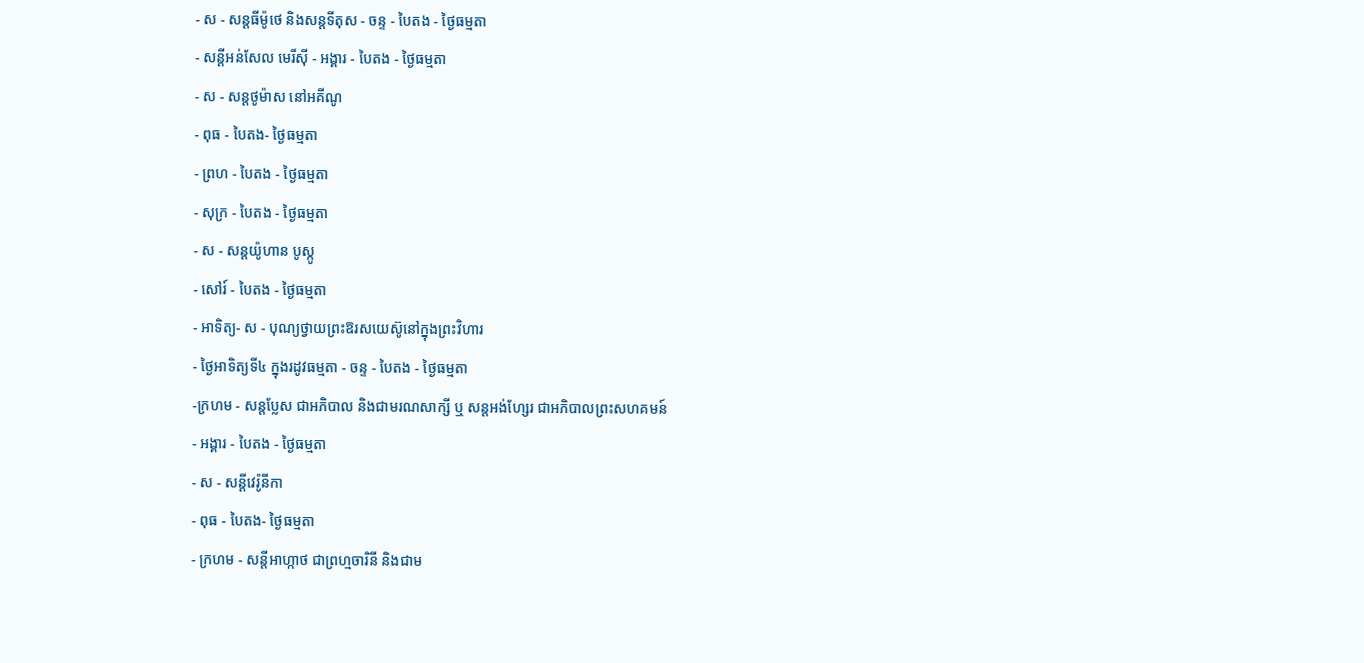- ស - សន្ដធីម៉ូថេ និងសន្ដទីតុស - ចន្ទ - បៃតង - ថ្ងៃធម្មតា
- សន្ដីអន់សែល មេរីស៊ី - អង្គារ - បៃតង - ថ្ងៃធម្មតា
- ស - សន្ដថូម៉ាស នៅអគីណូ
- ពុធ - បៃតង- ថ្ងៃធម្មតា
- ព្រហ - បៃតង - ថ្ងៃធម្មតា
- សុក្រ - បៃតង - ថ្ងៃធម្មតា
- ស - សន្ដយ៉ូហាន បូស្កូ
- សៅរ៍ - បៃតង - ថ្ងៃធម្មតា
- អាទិត្យ- ស - បុណ្យថ្វាយព្រះឱរសយេស៊ូនៅក្នុងព្រះវិហារ
- ថ្ងៃអាទិត្យទី៤ ក្នុងរដូវធម្មតា - ចន្ទ - បៃតង - ថ្ងៃធម្មតា
-ក្រហម - សន្ដប្លែស ជាអភិបាល និងជាមរណសាក្សី ឬ សន្ដអង់ហ្សែរ ជាអភិបាលព្រះសហគមន៍
- អង្គារ - បៃតង - ថ្ងៃធម្មតា
- ស - សន្ដីវេរ៉ូនីកា
- ពុធ - បៃតង- ថ្ងៃធម្មតា
- ក្រហម - សន្ដីអាហ្កាថ ជាព្រហ្មចារិនី និងជាម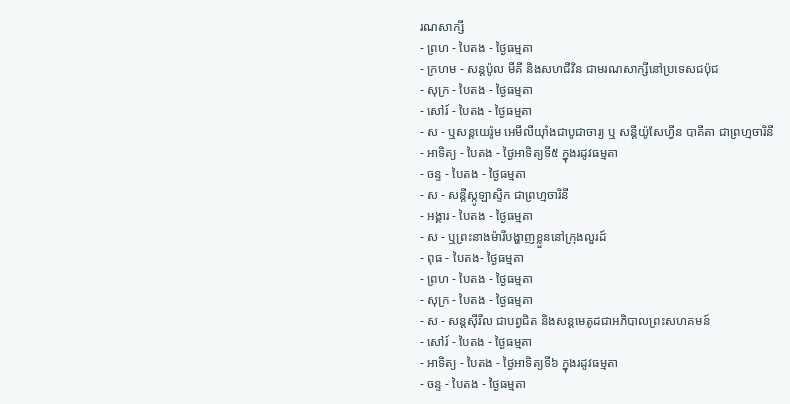រណសាក្សី
- ព្រហ - បៃតង - ថ្ងៃធម្មតា
- ក្រហម - សន្ដប៉ូល មីគី និងសហជីវិន ជាមរណសាក្សីនៅប្រទេសជប៉ុជ
- សុក្រ - បៃតង - ថ្ងៃធម្មតា
- សៅរ៍ - បៃតង - ថ្ងៃធម្មតា
- ស - ឬសន្ដយេរ៉ូម អេមីលីយ៉ាំងជាបូជាចារ្យ ឬ សន្ដីយ៉ូសែហ្វីន បាគីតា ជាព្រហ្មចារិនី
- អាទិត្យ - បៃតង - ថ្ងៃអាទិត្យទី៥ ក្នុងរដូវធម្មតា
- ចន្ទ - បៃតង - ថ្ងៃធម្មតា
- ស - សន្ដីស្កូឡាស្ទិក ជាព្រហ្មចារិនី
- អង្គារ - បៃតង - ថ្ងៃធម្មតា
- ស - ឬព្រះនាងម៉ារីបង្ហាញខ្លួននៅក្រុងលួរដ៍
- ពុធ - បៃតង- ថ្ងៃធម្មតា
- ព្រហ - បៃតង - ថ្ងៃធម្មតា
- សុក្រ - បៃតង - ថ្ងៃធម្មតា
- ស - សន្ដស៊ីរីល ជាបព្វជិត និងសន្ដមេតូដជាអភិបាលព្រះសហគមន៍
- សៅរ៍ - បៃតង - ថ្ងៃធម្មតា
- អាទិត្យ - បៃតង - ថ្ងៃអាទិត្យទី៦ ក្នុងរដូវធម្មតា
- ចន្ទ - បៃតង - ថ្ងៃធម្មតា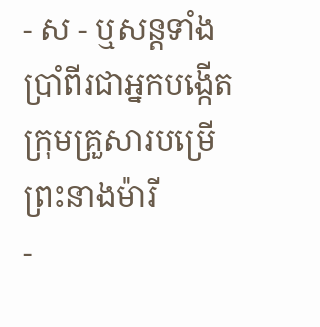- ស - ឬសន្ដទាំងប្រាំពីរជាអ្នកបង្កើតក្រុមគ្រួសារបម្រើព្រះនាងម៉ារី
-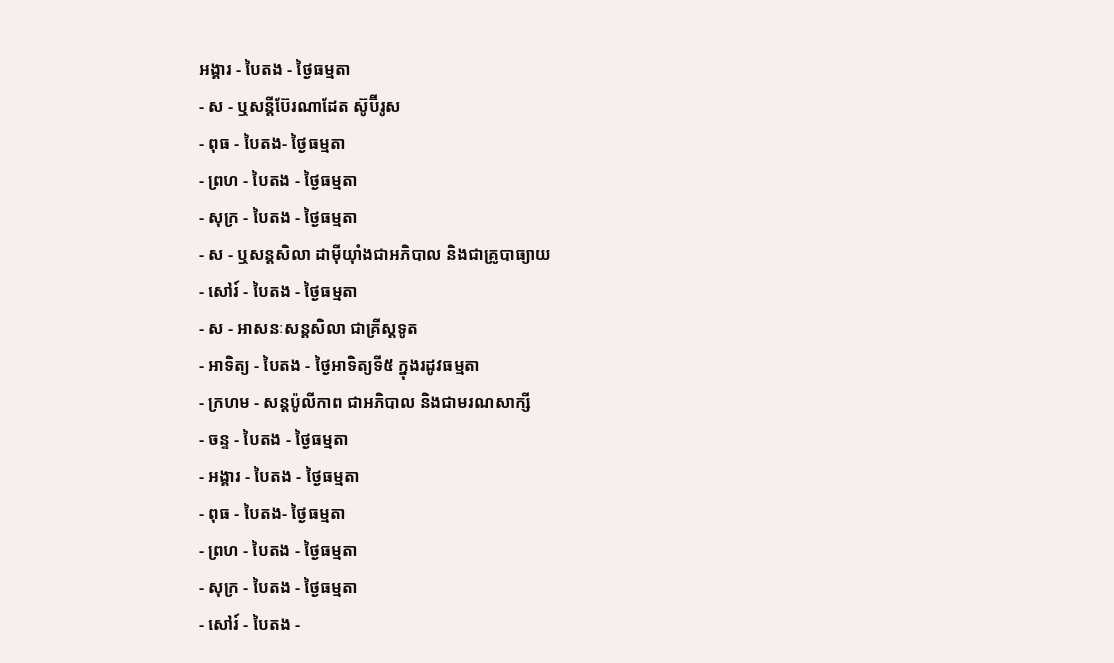អង្គារ - បៃតង - ថ្ងៃធម្មតា
- ស - ឬសន្ដីប៊ែរណាដែត ស៊ូប៊ីរូស
- ពុធ - បៃតង- ថ្ងៃធម្មតា
- ព្រហ - បៃតង - ថ្ងៃធម្មតា
- សុក្រ - បៃតង - ថ្ងៃធម្មតា
- ស - ឬសន្ដសិលា ដាម៉ីយ៉ាំងជាអភិបាល និងជាគ្រូបាធ្យាយ
- សៅរ៍ - បៃតង - ថ្ងៃធម្មតា
- ស - អាសនៈសន្ដសិលា ជាគ្រីស្ដទូត
- អាទិត្យ - បៃតង - ថ្ងៃអាទិត្យទី៥ ក្នុងរដូវធម្មតា
- ក្រហម - សន្ដប៉ូលីកាព ជាអភិបាល និងជាមរណសាក្សី
- ចន្ទ - បៃតង - ថ្ងៃធម្មតា
- អង្គារ - បៃតង - ថ្ងៃធម្មតា
- ពុធ - បៃតង- ថ្ងៃធម្មតា
- ព្រហ - បៃតង - ថ្ងៃធម្មតា
- សុក្រ - បៃតង - ថ្ងៃធម្មតា
- សៅរ៍ - បៃតង -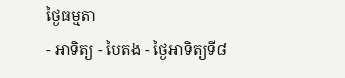ថ្ងៃធម្មតា
- អាទិត្យ - បៃតង - ថ្ងៃអាទិត្យទី៨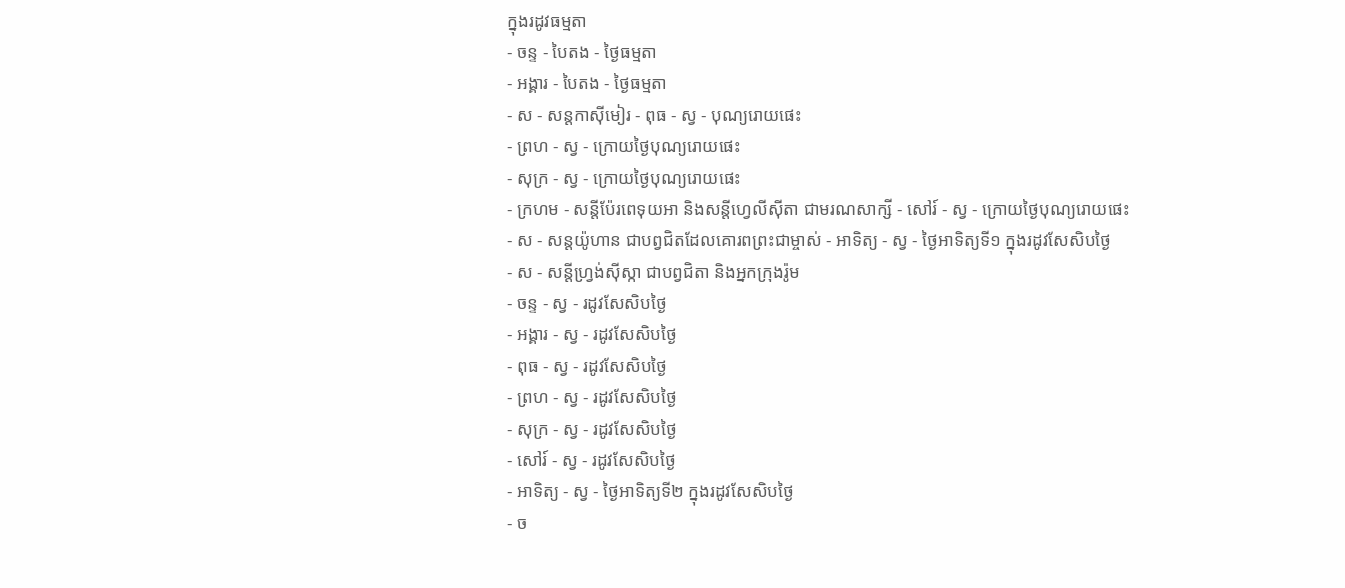ក្នុងរដូវធម្មតា
- ចន្ទ - បៃតង - ថ្ងៃធម្មតា
- អង្គារ - បៃតង - ថ្ងៃធម្មតា
- ស - សន្ដកាស៊ីមៀរ - ពុធ - ស្វ - បុណ្យរោយផេះ
- ព្រហ - ស្វ - ក្រោយថ្ងៃបុណ្យរោយផេះ
- សុក្រ - ស្វ - ក្រោយថ្ងៃបុណ្យរោយផេះ
- ក្រហម - សន្ដីប៉ែរពេទុយអា និងសន្ដីហ្វេលីស៊ីតា ជាមរណសាក្សី - សៅរ៍ - ស្វ - ក្រោយថ្ងៃបុណ្យរោយផេះ
- ស - សន្ដយ៉ូហាន ជាបព្វជិតដែលគោរពព្រះជាម្ចាស់ - អាទិត្យ - ស្វ - ថ្ងៃអាទិត្យទី១ ក្នុងរដូវសែសិបថ្ងៃ
- ស - សន្ដីហ្វ្រង់ស៊ីស្កា ជាបព្វជិតា និងអ្នកក្រុងរ៉ូម
- ចន្ទ - ស្វ - រដូវសែសិបថ្ងៃ
- អង្គារ - ស្វ - រដូវសែសិបថ្ងៃ
- ពុធ - ស្វ - រដូវសែសិបថ្ងៃ
- ព្រហ - ស្វ - រដូវសែសិបថ្ងៃ
- សុក្រ - ស្វ - រដូវសែសិបថ្ងៃ
- សៅរ៍ - ស្វ - រដូវសែសិបថ្ងៃ
- អាទិត្យ - ស្វ - ថ្ងៃអាទិត្យទី២ ក្នុងរដូវសែសិបថ្ងៃ
- ច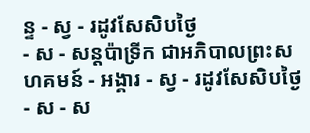ន្ទ - ស្វ - រដូវសែសិបថ្ងៃ
- ស - សន្ដប៉ាទ្រីក ជាអភិបាលព្រះសហគមន៍ - អង្គារ - ស្វ - រដូវសែសិបថ្ងៃ
- ស - ស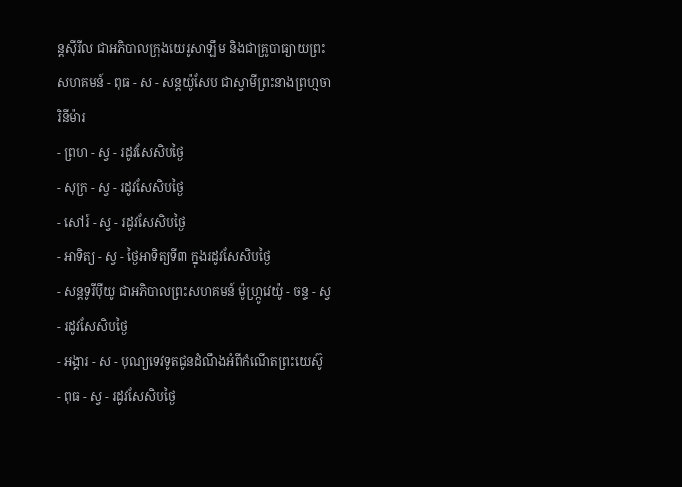ន្ដស៊ីរីល ជាអភិបាលក្រុងយេរូសាឡឹម និងជាគ្រូបាធ្យាយព្រះសហគមន៍ - ពុធ - ស - សន្ដយ៉ូសែប ជាស្វាមីព្រះនាងព្រហ្មចារិនីម៉ារ
- ព្រហ - ស្វ - រដូវសែសិបថ្ងៃ
- សុក្រ - ស្វ - រដូវសែសិបថ្ងៃ
- សៅរ៍ - ស្វ - រដូវសែសិបថ្ងៃ
- អាទិត្យ - ស្វ - ថ្ងៃអាទិត្យទី៣ ក្នុងរដូវសែសិបថ្ងៃ
- សន្ដទូរីប៉ីយូ ជាអភិបាលព្រះសហគមន៍ ម៉ូហ្ក្រូវេយ៉ូ - ចន្ទ - ស្វ - រដូវសែសិបថ្ងៃ
- អង្គារ - ស - បុណ្យទេវទូតជូនដំណឹងអំពីកំណើតព្រះយេស៊ូ
- ពុធ - ស្វ - រដូវសែសិបថ្ងៃ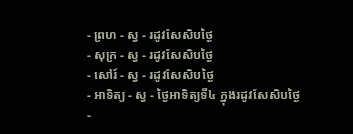- ព្រហ - ស្វ - រដូវសែសិបថ្ងៃ
- សុក្រ - ស្វ - រដូវសែសិបថ្ងៃ
- សៅរ៍ - ស្វ - រដូវសែសិបថ្ងៃ
- អាទិត្យ - ស្វ - ថ្ងៃអាទិត្យទី៤ ក្នុងរដូវសែសិបថ្ងៃ
-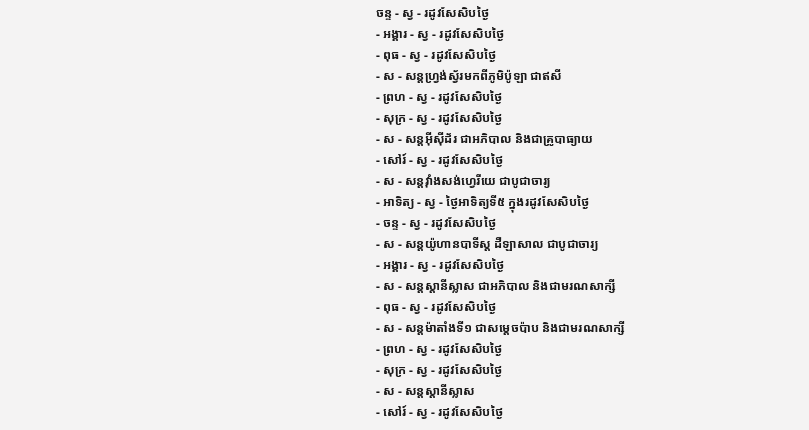ចន្ទ - ស្វ - រដូវសែសិបថ្ងៃ
- អង្គារ - ស្វ - រដូវសែសិបថ្ងៃ
- ពុធ - ស្វ - រដូវសែសិបថ្ងៃ
- ស - សន្ដហ្វ្រង់ស្វ័រមកពីភូមិប៉ូឡា ជាឥសី
- ព្រហ - ស្វ - រដូវសែសិបថ្ងៃ
- សុក្រ - ស្វ - រដូវសែសិបថ្ងៃ
- ស - សន្ដអ៊ីស៊ីដ័រ ជាអភិបាល និងជាគ្រូបាធ្យាយ
- សៅរ៍ - ស្វ - រដូវសែសិបថ្ងៃ
- ស - សន្ដវ៉ាំងសង់ហ្វេរីយេ ជាបូជាចារ្យ
- អាទិត្យ - ស្វ - ថ្ងៃអាទិត្យទី៥ ក្នុងរដូវសែសិបថ្ងៃ
- ចន្ទ - ស្វ - រដូវសែសិបថ្ងៃ
- ស - សន្ដយ៉ូហានបាទីស្ដ ដឺឡាសាល ជាបូជាចារ្យ
- អង្គារ - ស្វ - រដូវសែសិបថ្ងៃ
- ស - សន្ដស្ដានីស្លាស ជាអភិបាល និងជាមរណសាក្សី
- ពុធ - ស្វ - រដូវសែសិបថ្ងៃ
- ស - សន្ដម៉ាតាំងទី១ ជាសម្ដេចប៉ាប និងជាមរណសាក្សី
- ព្រហ - ស្វ - រដូវសែសិបថ្ងៃ
- សុក្រ - ស្វ - រដូវសែសិបថ្ងៃ
- ស - សន្ដស្ដានីស្លាស
- សៅរ៍ - ស្វ - រដូវសែសិបថ្ងៃ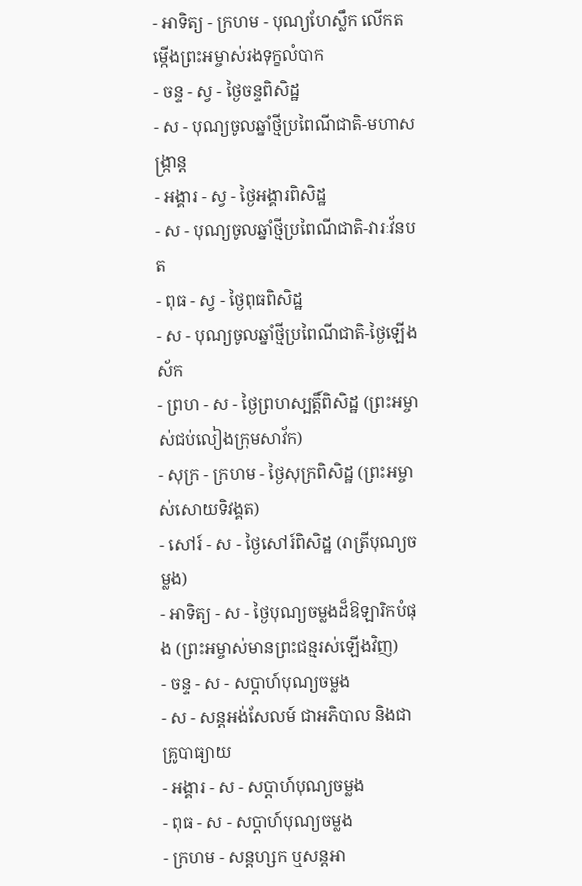- អាទិត្យ - ក្រហម - បុណ្យហែស្លឹក លើកតម្កើងព្រះអម្ចាស់រងទុក្ខលំបាក
- ចន្ទ - ស្វ - ថ្ងៃចន្ទពិសិដ្ឋ
- ស - បុណ្យចូលឆ្នាំថ្មីប្រពៃណីជាតិ-មហាសង្រ្កាន្ដ
- អង្គារ - ស្វ - ថ្ងៃអង្គារពិសិដ្ឋ
- ស - បុណ្យចូលឆ្នាំថ្មីប្រពៃណីជាតិ-វារៈវ័នបត
- ពុធ - ស្វ - ថ្ងៃពុធពិសិដ្ឋ
- ស - បុណ្យចូលឆ្នាំថ្មីប្រពៃណីជាតិ-ថ្ងៃឡើងស័ក
- ព្រហ - ស - ថ្ងៃព្រហស្បត្ដិ៍ពិសិដ្ឋ (ព្រះអម្ចាស់ជប់លៀងក្រុមសាវ័ក)
- សុក្រ - ក្រហម - ថ្ងៃសុក្រពិសិដ្ឋ (ព្រះអម្ចាស់សោយទិវង្គត)
- សៅរ៍ - ស - ថ្ងៃសៅរ៍ពិសិដ្ឋ (រាត្រីបុណ្យចម្លង)
- អាទិត្យ - ស - ថ្ងៃបុណ្យចម្លងដ៏ឱឡារិកបំផុង (ព្រះអម្ចាស់មានព្រះជន្មរស់ឡើងវិញ)
- ចន្ទ - ស - សប្ដាហ៍បុណ្យចម្លង
- ស - សន្ដអង់សែលម៍ ជាអភិបាល និងជាគ្រូបាធ្យាយ
- អង្គារ - ស - សប្ដាហ៍បុណ្យចម្លង
- ពុធ - ស - សប្ដាហ៍បុណ្យចម្លង
- ក្រហម - សន្ដហ្សក ឬសន្ដអា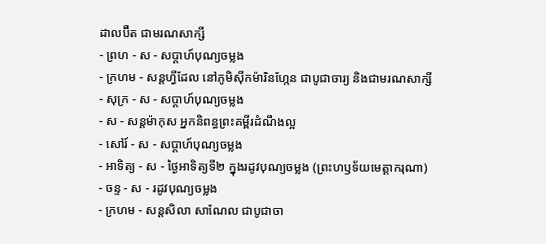ដាលប៊ឺត ជាមរណសាក្សី
- ព្រហ - ស - សប្ដាហ៍បុណ្យចម្លង
- ក្រហម - សន្ដហ្វីដែល នៅភូមិស៊ីកម៉ារិនហ្កែន ជាបូជាចារ្យ និងជាមរណសាក្សី
- សុក្រ - ស - សប្ដាហ៍បុណ្យចម្លង
- ស - សន្ដម៉ាកុស អ្នកនិពន្ធព្រះគម្ពីរដំណឹងល្អ
- សៅរ៍ - ស - សប្ដាហ៍បុណ្យចម្លង
- អាទិត្យ - ស - ថ្ងៃអាទិត្យទី២ ក្នុងរដូវបុណ្យចម្លង (ព្រះហឫទ័យមេត្ដាករុណា)
- ចន្ទ - ស - រដូវបុណ្យចម្លង
- ក្រហម - សន្ដសិលា សាណែល ជាបូជាចា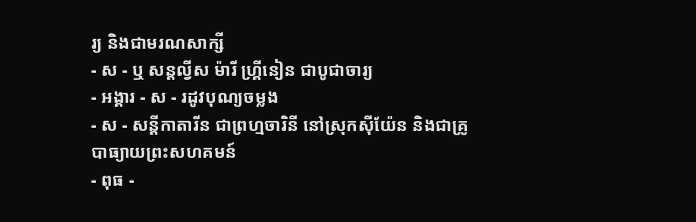រ្យ និងជាមរណសាក្សី
- ស - ឬ សន្ដល្វីស ម៉ារី ហ្គ្រីនៀន ជាបូជាចារ្យ
- អង្គារ - ស - រដូវបុណ្យចម្លង
- ស - សន្ដីកាតារីន ជាព្រហ្មចារិនី នៅស្រុកស៊ីយ៉ែន និងជាគ្រូបាធ្យាយព្រះសហគមន៍
- ពុធ -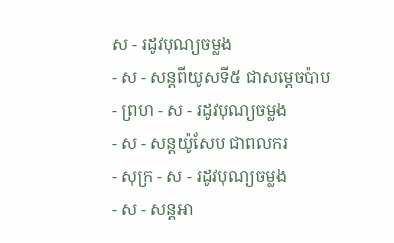ស - រដូវបុណ្យចម្លង
- ស - សន្ដពីយូសទី៥ ជាសម្ដេចប៉ាប
- ព្រហ - ស - រដូវបុណ្យចម្លង
- ស - សន្ដយ៉ូសែប ជាពលករ
- សុក្រ - ស - រដូវបុណ្យចម្លង
- ស - សន្ដអា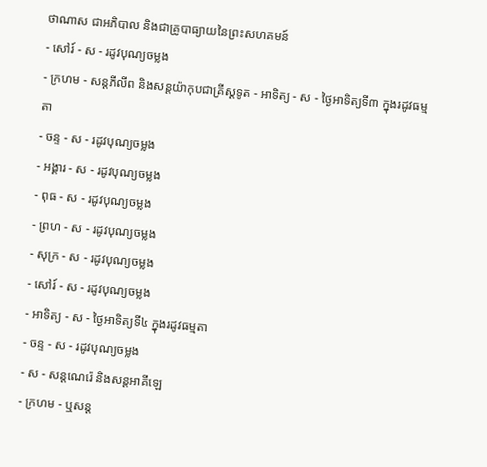ថាណាស ជាអភិបាល និងជាគ្រូបាធ្យាយនៃព្រះសហគមន៍
- សៅរ៍ - ស - រដូវបុណ្យចម្លង
- ក្រហម - សន្ដភីលីព និងសន្ដយ៉ាកុបជាគ្រីស្ដទូត - អាទិត្យ - ស - ថ្ងៃអាទិត្យទី៣ ក្នុងរដូវធម្មតា
- ចន្ទ - ស - រដូវបុណ្យចម្លង
- អង្គារ - ស - រដូវបុណ្យចម្លង
- ពុធ - ស - រដូវបុណ្យចម្លង
- ព្រហ - ស - រដូវបុណ្យចម្លង
- សុក្រ - ស - រដូវបុណ្យចម្លង
- សៅរ៍ - ស - រដូវបុណ្យចម្លង
- អាទិត្យ - ស - ថ្ងៃអាទិត្យទី៤ ក្នុងរដូវធម្មតា
- ចន្ទ - ស - រដូវបុណ្យចម្លង
- ស - សន្ដណេរ៉េ និងសន្ដអាគីឡេ
- ក្រហម - ឬសន្ដ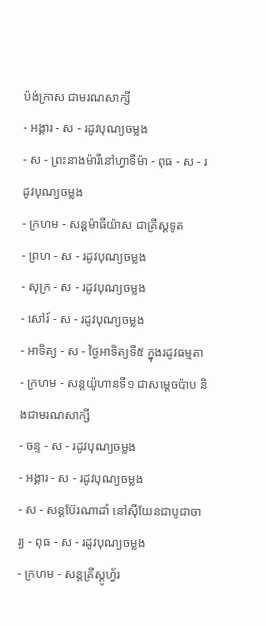ប៉ង់ក្រាស ជាមរណសាក្សី
- អង្គារ - ស - រដូវបុណ្យចម្លង
- ស - ព្រះនាងម៉ារីនៅហ្វាទីម៉ា - ពុធ - ស - រដូវបុណ្យចម្លង
- ក្រហម - សន្ដម៉ាធីយ៉ាស ជាគ្រីស្ដទូត
- ព្រហ - ស - រដូវបុណ្យចម្លង
- សុក្រ - ស - រដូវបុណ្យចម្លង
- សៅរ៍ - ស - រដូវបុណ្យចម្លង
- អាទិត្យ - ស - ថ្ងៃអាទិត្យទី៥ ក្នុងរដូវធម្មតា
- ក្រហម - សន្ដយ៉ូហានទី១ ជាសម្ដេចប៉ាប និងជាមរណសាក្សី
- ចន្ទ - ស - រដូវបុណ្យចម្លង
- អង្គារ - ស - រដូវបុណ្យចម្លង
- ស - សន្ដប៊ែរណាដាំ នៅស៊ីយែនជាបូជាចារ្យ - ពុធ - ស - រដូវបុណ្យចម្លង
- ក្រហម - សន្ដគ្រីស្ដូហ្វ័រ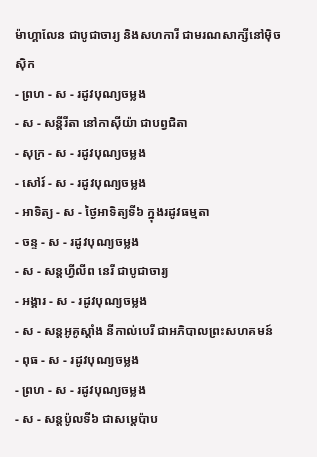ម៉ាហ្គាលែន ជាបូជាចារ្យ និងសហការី ជាមរណសាក្សីនៅម៉ិចស៊ិក
- ព្រហ - ស - រដូវបុណ្យចម្លង
- ស - សន្ដីរីតា នៅកាស៊ីយ៉ា ជាបព្វជិតា
- សុក្រ - ស - រដូវបុណ្យចម្លង
- សៅរ៍ - ស - រដូវបុណ្យចម្លង
- អាទិត្យ - ស - ថ្ងៃអាទិត្យទី៦ ក្នុងរដូវធម្មតា
- ចន្ទ - ស - រដូវបុណ្យចម្លង
- ស - សន្ដហ្វីលីព នេរី ជាបូជាចារ្យ
- អង្គារ - ស - រដូវបុណ្យចម្លង
- ស - សន្ដអូគូស្ដាំង នីកាល់បេរី ជាអភិបាលព្រះសហគមន៍
- ពុធ - ស - រដូវបុណ្យចម្លង
- ព្រហ - ស - រដូវបុណ្យចម្លង
- ស - សន្ដប៉ូលទី៦ ជាសម្ដេប៉ាប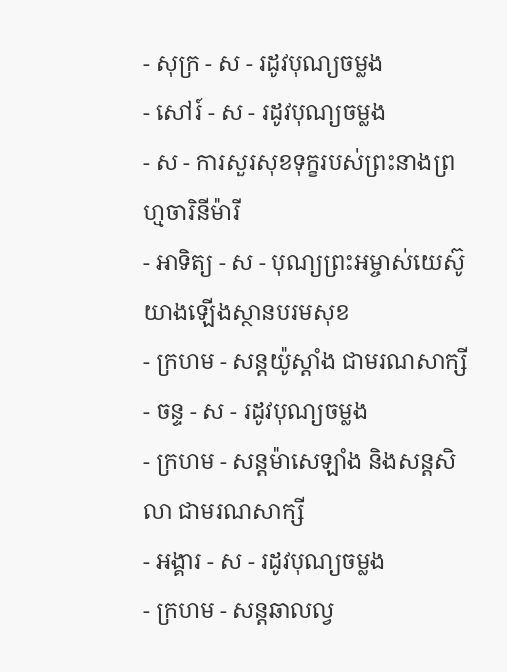- សុក្រ - ស - រដូវបុណ្យចម្លង
- សៅរ៍ - ស - រដូវបុណ្យចម្លង
- ស - ការសួរសុខទុក្ខរបស់ព្រះនាងព្រហ្មចារិនីម៉ារី
- អាទិត្យ - ស - បុណ្យព្រះអម្ចាស់យេស៊ូយាងឡើងស្ថានបរមសុខ
- ក្រហម - សន្ដយ៉ូស្ដាំង ជាមរណសាក្សី
- ចន្ទ - ស - រដូវបុណ្យចម្លង
- ក្រហម - សន្ដម៉ាសេឡាំង និងសន្ដសិលា ជាមរណសាក្សី
- អង្គារ - ស - រដូវបុណ្យចម្លង
- ក្រហម - សន្ដឆាលល្វ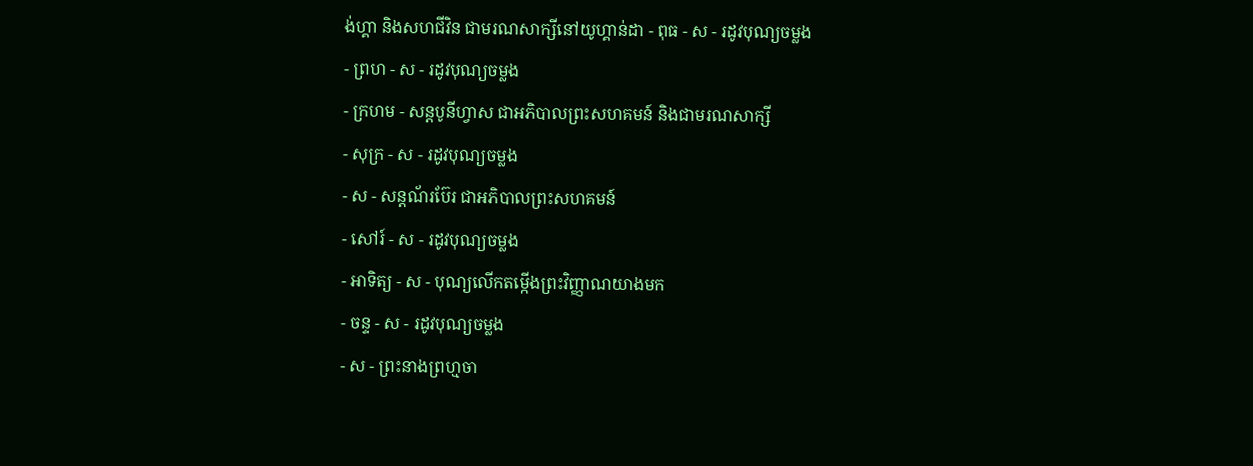ង់ហ្គា និងសហជីវិន ជាមរណសាក្សីនៅយូហ្គាន់ដា - ពុធ - ស - រដូវបុណ្យចម្លង
- ព្រហ - ស - រដូវបុណ្យចម្លង
- ក្រហម - សន្ដបូនីហ្វាស ជាអភិបាលព្រះសហគមន៍ និងជាមរណសាក្សី
- សុក្រ - ស - រដូវបុណ្យចម្លង
- ស - សន្ដណ័រប៊ែរ ជាអភិបាលព្រះសហគមន៍
- សៅរ៍ - ស - រដូវបុណ្យចម្លង
- អាទិត្យ - ស - បុណ្យលើកតម្កើងព្រះវិញ្ញាណយាងមក
- ចន្ទ - ស - រដូវបុណ្យចម្លង
- ស - ព្រះនាងព្រហ្មចា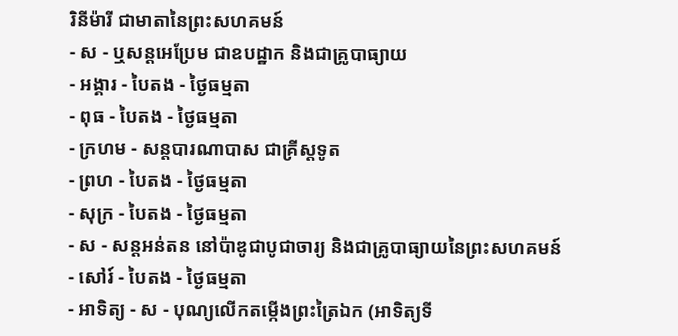រិនីម៉ារី ជាមាតានៃព្រះសហគមន៍
- ស - ឬសន្ដអេប្រែម ជាឧបដ្ឋាក និងជាគ្រូបាធ្យាយ
- អង្គារ - បៃតង - ថ្ងៃធម្មតា
- ពុធ - បៃតង - ថ្ងៃធម្មតា
- ក្រហម - សន្ដបារណាបាស ជាគ្រីស្ដទូត
- ព្រហ - បៃតង - ថ្ងៃធម្មតា
- សុក្រ - បៃតង - ថ្ងៃធម្មតា
- ស - សន្ដអន់តន នៅប៉ាឌូជាបូជាចារ្យ និងជាគ្រូបាធ្យាយនៃព្រះសហគមន៍
- សៅរ៍ - បៃតង - ថ្ងៃធម្មតា
- អាទិត្យ - ស - បុណ្យលើកតម្កើងព្រះត្រៃឯក (អាទិត្យទី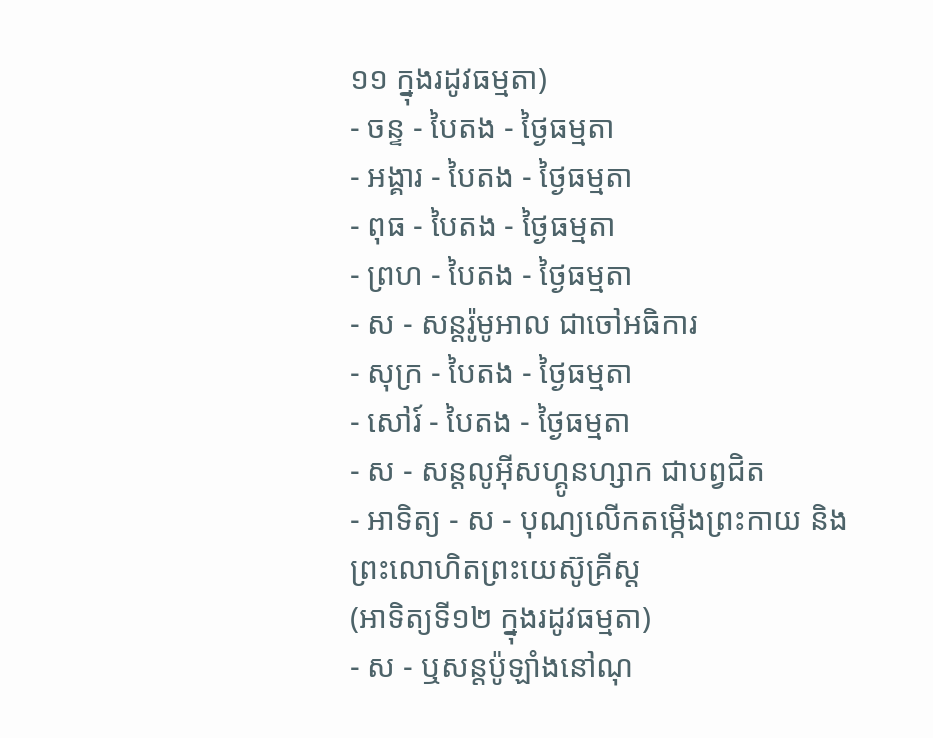១១ ក្នុងរដូវធម្មតា)
- ចន្ទ - បៃតង - ថ្ងៃធម្មតា
- អង្គារ - បៃតង - ថ្ងៃធម្មតា
- ពុធ - បៃតង - ថ្ងៃធម្មតា
- ព្រហ - បៃតង - ថ្ងៃធម្មតា
- ស - សន្ដរ៉ូមូអាល ជាចៅអធិការ
- សុក្រ - បៃតង - ថ្ងៃធម្មតា
- សៅរ៍ - បៃតង - ថ្ងៃធម្មតា
- ស - សន្ដលូអ៊ីសហ្គូនហ្សាក ជាបព្វជិត
- អាទិត្យ - ស - បុណ្យលើកតម្កើងព្រះកាយ និងព្រះលោហិតព្រះយេស៊ូគ្រីស្ដ
(អាទិត្យទី១២ ក្នុងរដូវធម្មតា)
- ស - ឬសន្ដប៉ូឡាំងនៅណុ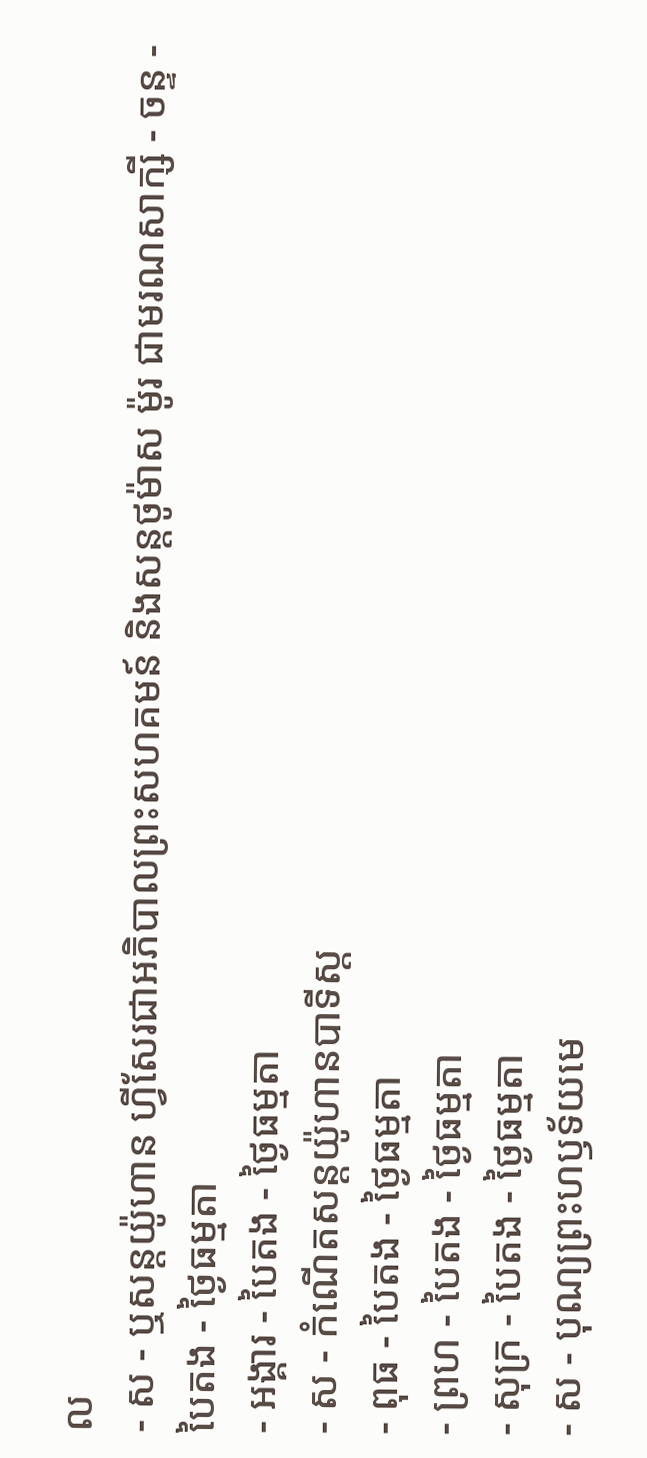ល
- ស - ឬសន្ដយ៉ូហាន ហ្វីសែរជាអភិបាលព្រះសហគមន៍ និងសន្ដថូម៉ាស ម៉ូរ ជាមរណសាក្សី - ចន្ទ - បៃតង - ថ្ងៃធម្មតា
- អង្គារ - បៃតង - ថ្ងៃធម្មតា
- ស - កំណើតសន្ដយ៉ូហានបាទីស្ដ
- ពុធ - បៃតង - ថ្ងៃធម្មតា
- ព្រហ - បៃតង - ថ្ងៃធម្មតា
- សុក្រ - បៃតង - ថ្ងៃធម្មតា
- ស - បុណ្យព្រះហឫទ័យមេ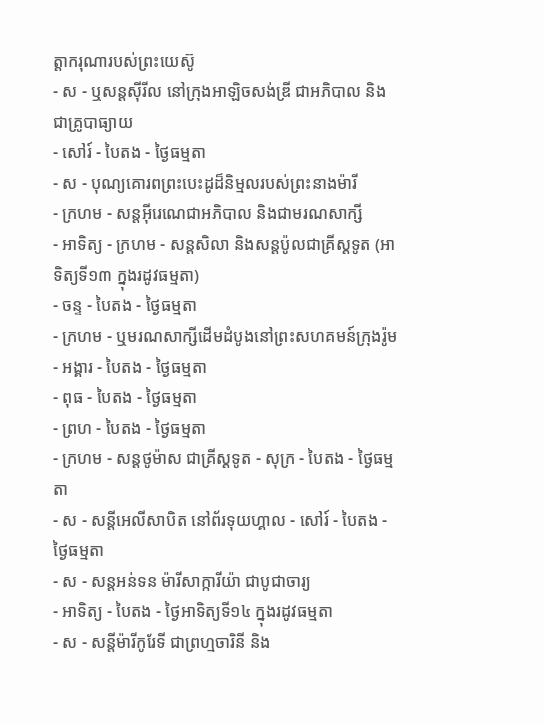ត្ដាករុណារបស់ព្រះយេស៊ូ
- ស - ឬសន្ដស៊ីរីល នៅក្រុងអាឡិចសង់ឌ្រី ជាអភិបាល និងជាគ្រូបាធ្យាយ
- សៅរ៍ - បៃតង - ថ្ងៃធម្មតា
- ស - បុណ្យគោរពព្រះបេះដូដ៏និម្មលរបស់ព្រះនាងម៉ារី
- ក្រហម - សន្ដអ៊ីរេណេជាអភិបាល និងជាមរណសាក្សី
- អាទិត្យ - ក្រហម - សន្ដសិលា និងសន្ដប៉ូលជាគ្រីស្ដទូត (អាទិត្យទី១៣ ក្នុងរដូវធម្មតា)
- ចន្ទ - បៃតង - ថ្ងៃធម្មតា
- ក្រហម - ឬមរណសាក្សីដើមដំបូងនៅព្រះសហគមន៍ក្រុងរ៉ូម
- អង្គារ - បៃតង - ថ្ងៃធម្មតា
- ពុធ - បៃតង - ថ្ងៃធម្មតា
- ព្រហ - បៃតង - ថ្ងៃធម្មតា
- ក្រហម - សន្ដថូម៉ាស ជាគ្រីស្ដទូត - សុក្រ - បៃតង - ថ្ងៃធម្មតា
- ស - សន្ដីអេលីសាបិត នៅព័រទុយហ្គាល - សៅរ៍ - បៃតង - ថ្ងៃធម្មតា
- ស - សន្ដអន់ទន ម៉ារីសាក្ការីយ៉ា ជាបូជាចារ្យ
- អាទិត្យ - បៃតង - ថ្ងៃអាទិត្យទី១៤ ក្នុងរដូវធម្មតា
- ស - សន្ដីម៉ារីកូរែទី ជាព្រហ្មចារិនី និង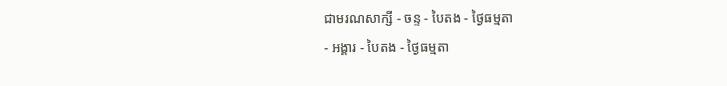ជាមរណសាក្សី - ចន្ទ - បៃតង - ថ្ងៃធម្មតា
- អង្គារ - បៃតង - ថ្ងៃធម្មតា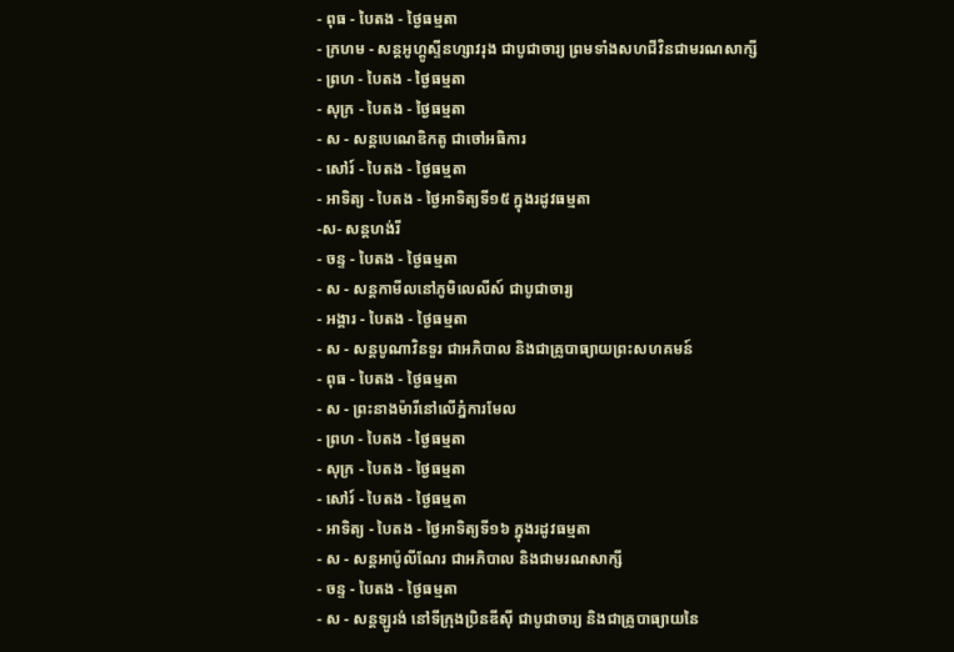- ពុធ - បៃតង - ថ្ងៃធម្មតា
- ក្រហម - សន្ដអូហ្គូស្ទីនហ្សាវរុង ជាបូជាចារ្យ ព្រមទាំងសហជីវិនជាមរណសាក្សី
- ព្រហ - បៃតង - ថ្ងៃធម្មតា
- សុក្រ - បៃតង - ថ្ងៃធម្មតា
- ស - សន្ដបេណេឌិកតូ ជាចៅអធិការ
- សៅរ៍ - បៃតង - ថ្ងៃធម្មតា
- អាទិត្យ - បៃតង - ថ្ងៃអាទិត្យទី១៥ ក្នុងរដូវធម្មតា
-ស- សន្ដហង់រី
- ចន្ទ - បៃតង - ថ្ងៃធម្មតា
- ស - សន្ដកាមីលនៅភូមិលេលីស៍ ជាបូជាចារ្យ
- អង្គារ - បៃតង - ថ្ងៃធម្មតា
- ស - សន្ដបូណាវិនទួរ ជាអភិបាល និងជាគ្រូបាធ្យាយព្រះសហគមន៍
- ពុធ - បៃតង - ថ្ងៃធម្មតា
- ស - ព្រះនាងម៉ារីនៅលើភ្នំការមែល
- ព្រហ - បៃតង - ថ្ងៃធម្មតា
- សុក្រ - បៃតង - ថ្ងៃធម្មតា
- សៅរ៍ - បៃតង - ថ្ងៃធម្មតា
- អាទិត្យ - បៃតង - ថ្ងៃអាទិត្យទី១៦ ក្នុងរដូវធម្មតា
- ស - សន្ដអាប៉ូលីណែរ ជាអភិបាល និងជាមរណសាក្សី
- ចន្ទ - បៃតង - ថ្ងៃធម្មតា
- ស - សន្ដឡូរង់ នៅទីក្រុងប្រិនឌីស៊ី ជាបូជាចារ្យ និងជាគ្រូបាធ្យាយនៃ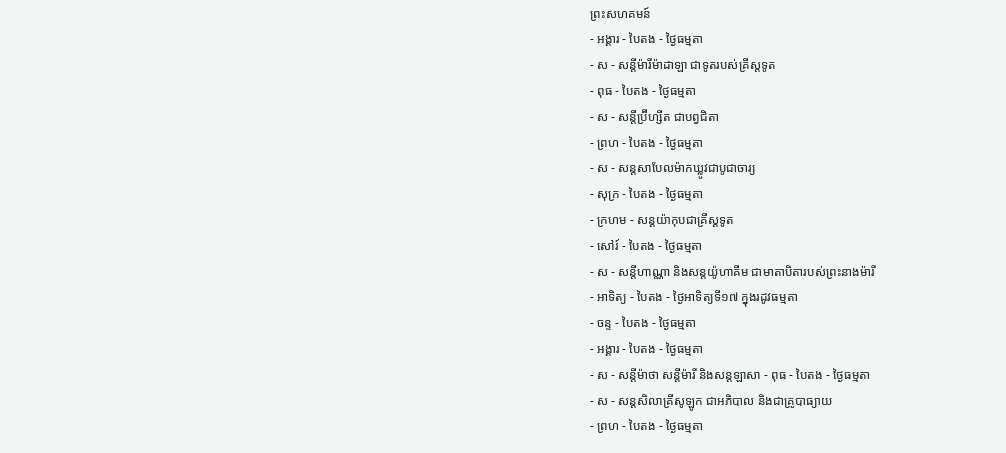ព្រះសហគមន៍
- អង្គារ - បៃតង - ថ្ងៃធម្មតា
- ស - សន្ដីម៉ារីម៉ាដាឡា ជាទូតរបស់គ្រីស្ដទូត
- ពុធ - បៃតង - ថ្ងៃធម្មតា
- ស - សន្ដីប្រ៊ីហ្សីត ជាបព្វជិតា
- ព្រហ - បៃតង - ថ្ងៃធម្មតា
- ស - សន្ដសាបែលម៉ាកឃ្លូវជាបូជាចារ្យ
- សុក្រ - បៃតង - ថ្ងៃធម្មតា
- ក្រហម - សន្ដយ៉ាកុបជាគ្រីស្ដទូត
- សៅរ៍ - បៃតង - ថ្ងៃធម្មតា
- ស - សន្ដីហាណ្ណា និងសន្ដយ៉ូហាគីម ជាមាតាបិតារបស់ព្រះនាងម៉ារី
- អាទិត្យ - បៃតង - ថ្ងៃអាទិត្យទី១៧ ក្នុងរដូវធម្មតា
- ចន្ទ - បៃតង - ថ្ងៃធម្មតា
- អង្គារ - បៃតង - ថ្ងៃធម្មតា
- ស - សន្ដីម៉ាថា សន្ដីម៉ារី និងសន្ដឡាសា - ពុធ - បៃតង - ថ្ងៃធម្មតា
- ស - សន្ដសិលាគ្រីសូឡូក ជាអភិបាល និងជាគ្រូបាធ្យាយ
- ព្រហ - បៃតង - ថ្ងៃធម្មតា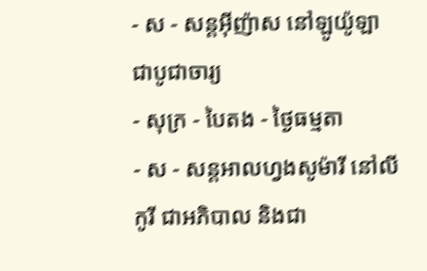- ស - សន្ដអ៊ីញ៉ាស នៅឡូយ៉ូឡា ជាបូជាចារ្យ
- សុក្រ - បៃតង - ថ្ងៃធម្មតា
- ស - សន្ដអាលហ្វងសូម៉ារី នៅលីកូរី ជាអភិបាល និងជា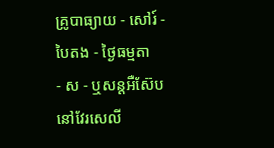គ្រូបាធ្យាយ - សៅរ៍ - បៃតង - ថ្ងៃធម្មតា
- ស - ឬសន្ដអឺស៊ែប នៅវែរសេលី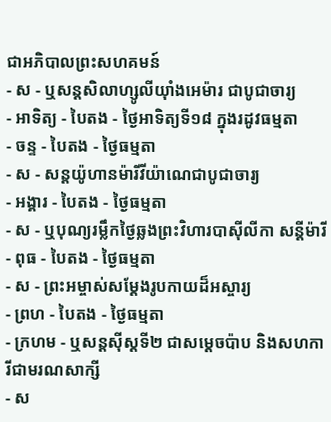ជាអភិបាលព្រះសហគមន៍
- ស - ឬសន្ដសិលាហ្សូលីយ៉ាំងអេម៉ារ ជាបូជាចារ្យ
- អាទិត្យ - បៃតង - ថ្ងៃអាទិត្យទី១៨ ក្នុងរដូវធម្មតា
- ចន្ទ - បៃតង - ថ្ងៃធម្មតា
- ស - សន្ដយ៉ូហានម៉ារីវីយ៉ាណេជាបូជាចារ្យ
- អង្គារ - បៃតង - ថ្ងៃធម្មតា
- ស - ឬបុណ្យរម្លឹកថ្ងៃឆ្លងព្រះវិហារបាស៊ីលីកា សន្ដីម៉ារី
- ពុធ - បៃតង - ថ្ងៃធម្មតា
- ស - ព្រះអម្ចាស់សម្ដែងរូបកាយដ៏អស្ចារ្យ
- ព្រហ - បៃតង - ថ្ងៃធម្មតា
- ក្រហម - ឬសន្ដស៊ីស្ដទី២ ជាសម្ដេចប៉ាប និងសហការីជាមរណសាក្សី
- ស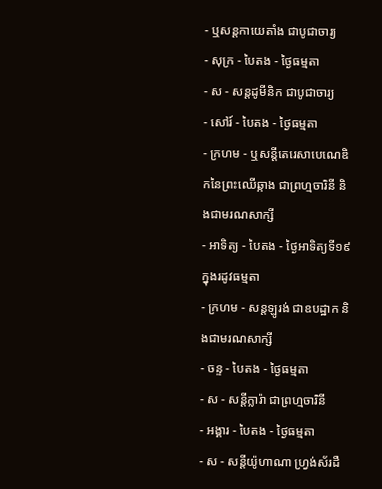- ឬសន្ដកាយេតាំង ជាបូជាចារ្យ
- សុក្រ - បៃតង - ថ្ងៃធម្មតា
- ស - សន្ដដូមីនិក ជាបូជាចារ្យ
- សៅរ៍ - បៃតង - ថ្ងៃធម្មតា
- ក្រហម - ឬសន្ដីតេរេសាបេណេឌិកនៃព្រះឈើឆ្កាង ជាព្រហ្មចារិនី និងជាមរណសាក្សី
- អាទិត្យ - បៃតង - ថ្ងៃអាទិត្យទី១៩ ក្នុងរដូវធម្មតា
- ក្រហម - សន្ដឡូរង់ ជាឧបដ្ឋាក និងជាមរណសាក្សី
- ចន្ទ - បៃតង - ថ្ងៃធម្មតា
- ស - សន្ដីក្លារ៉ា ជាព្រហ្មចារិនី
- អង្គារ - បៃតង - ថ្ងៃធម្មតា
- ស - សន្ដីយ៉ូហាណា ហ្វ្រង់ស័រដឺ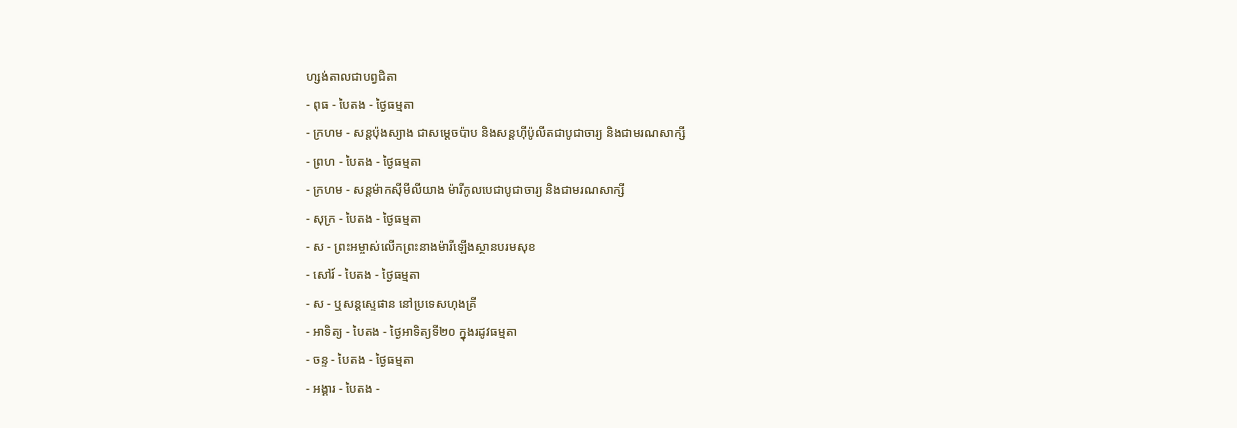ហ្សង់តាលជាបព្វជិតា
- ពុធ - បៃតង - ថ្ងៃធម្មតា
- ក្រហម - សន្ដប៉ុងស្យាង ជាសម្ដេចប៉ាប និងសន្ដហ៊ីប៉ូលីតជាបូជាចារ្យ និងជាមរណសាក្សី
- ព្រហ - បៃតង - ថ្ងៃធម្មតា
- ក្រហម - សន្ដម៉ាកស៊ីមីលីយាង ម៉ារីកូលបេជាបូជាចារ្យ និងជាមរណសាក្សី
- សុក្រ - បៃតង - ថ្ងៃធម្មតា
- ស - ព្រះអម្ចាស់លើកព្រះនាងម៉ារីឡើងស្ថានបរមសុខ
- សៅរ៍ - បៃតង - ថ្ងៃធម្មតា
- ស - ឬសន្ដស្ទេផាន នៅប្រទេសហុងគ្រី
- អាទិត្យ - បៃតង - ថ្ងៃអាទិត្យទី២០ ក្នុងរដូវធម្មតា
- ចន្ទ - បៃតង - ថ្ងៃធម្មតា
- អង្គារ - បៃតង -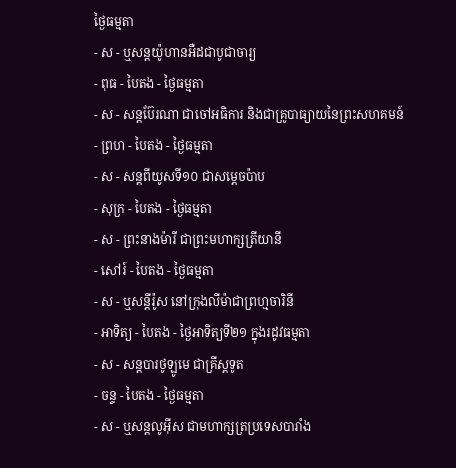ថ្ងៃធម្មតា
- ស - ឬសន្ដយ៉ូហានអឺដជាបូជាចារ្យ
- ពុធ - បៃតង - ថ្ងៃធម្មតា
- ស - សន្ដប៊ែរណា ជាចៅអធិការ និងជាគ្រូបាធ្យាយនៃព្រះសហគមន៍
- ព្រហ - បៃតង - ថ្ងៃធម្មតា
- ស - សន្ដពីយូសទី១០ ជាសម្ដេចប៉ាប
- សុក្រ - បៃតង - ថ្ងៃធម្មតា
- ស - ព្រះនាងម៉ារី ជាព្រះមហាក្សត្រីយានី
- សៅរ៍ - បៃតង - ថ្ងៃធម្មតា
- ស - ឬសន្ដីរ៉ូស នៅក្រុងលីម៉ាជាព្រហ្មចារិនី
- អាទិត្យ - បៃតង - ថ្ងៃអាទិត្យទី២១ ក្នុងរដូវធម្មតា
- ស - សន្ដបារថូឡូមេ ជាគ្រីស្ដទូត
- ចន្ទ - បៃតង - ថ្ងៃធម្មតា
- ស - ឬសន្ដលូអ៊ីស ជាមហាក្សត្រប្រទេសបារាំង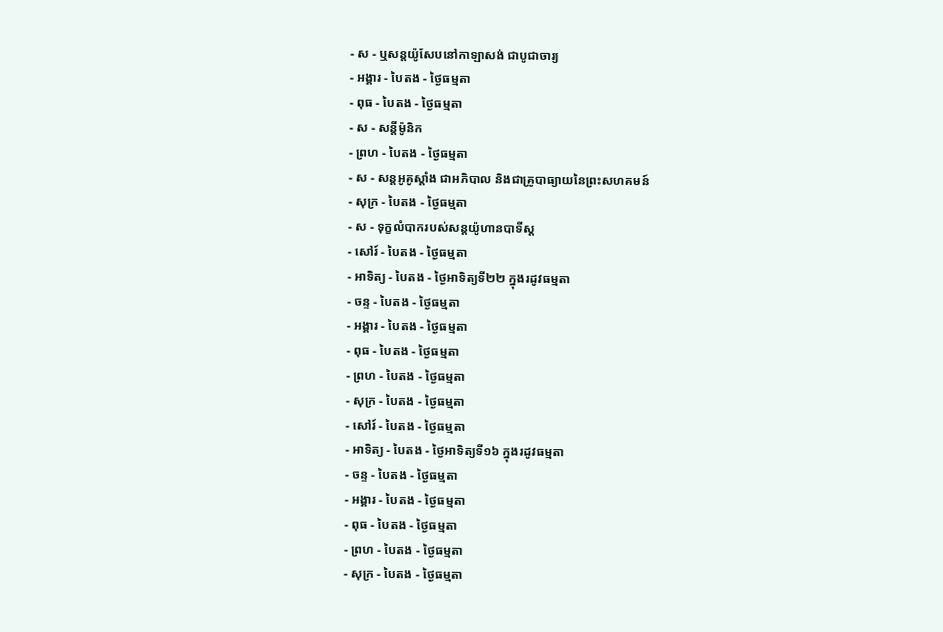- ស - ឬសន្ដយ៉ូសែបនៅកាឡាសង់ ជាបូជាចារ្យ
- អង្គារ - បៃតង - ថ្ងៃធម្មតា
- ពុធ - បៃតង - ថ្ងៃធម្មតា
- ស - សន្ដីម៉ូនិក
- ព្រហ - បៃតង - ថ្ងៃធម្មតា
- ស - សន្ដអូគូស្ដាំង ជាអភិបាល និងជាគ្រូបាធ្យាយនៃព្រះសហគមន៍
- សុក្រ - បៃតង - ថ្ងៃធម្មតា
- ស - ទុក្ខលំបាករបស់សន្ដយ៉ូហានបាទីស្ដ
- សៅរ៍ - បៃតង - ថ្ងៃធម្មតា
- អាទិត្យ - បៃតង - ថ្ងៃអាទិត្យទី២២ ក្នុងរដូវធម្មតា
- ចន្ទ - បៃតង - ថ្ងៃធម្មតា
- អង្គារ - បៃតង - ថ្ងៃធម្មតា
- ពុធ - បៃតង - ថ្ងៃធម្មតា
- ព្រហ - បៃតង - ថ្ងៃធម្មតា
- សុក្រ - បៃតង - ថ្ងៃធម្មតា
- សៅរ៍ - បៃតង - ថ្ងៃធម្មតា
- អាទិត្យ - បៃតង - ថ្ងៃអាទិត្យទី១៦ ក្នុងរដូវធម្មតា
- ចន្ទ - បៃតង - ថ្ងៃធម្មតា
- អង្គារ - បៃតង - ថ្ងៃធម្មតា
- ពុធ - បៃតង - ថ្ងៃធម្មតា
- ព្រហ - បៃតង - ថ្ងៃធម្មតា
- សុក្រ - បៃតង - ថ្ងៃធម្មតា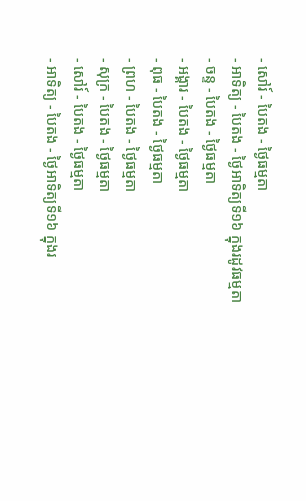- សៅរ៍ - បៃតង - ថ្ងៃធម្មតា
- អាទិត្យ - បៃតង - ថ្ងៃអាទិត្យទី១៦ ក្នុងរដូវធម្មតា
- ចន្ទ - បៃតង - ថ្ងៃធម្មតា
- អង្គារ - បៃតង - ថ្ងៃធម្មតា
- ពុធ - បៃតង - ថ្ងៃធម្មតា
- ព្រហ - បៃតង - ថ្ងៃធម្មតា
- សុក្រ - បៃតង - ថ្ងៃធម្មតា
- សៅរ៍ - បៃតង - ថ្ងៃធម្មតា
- អាទិត្យ - បៃតង - ថ្ងៃអាទិត្យទី១៦ ក្នុងរ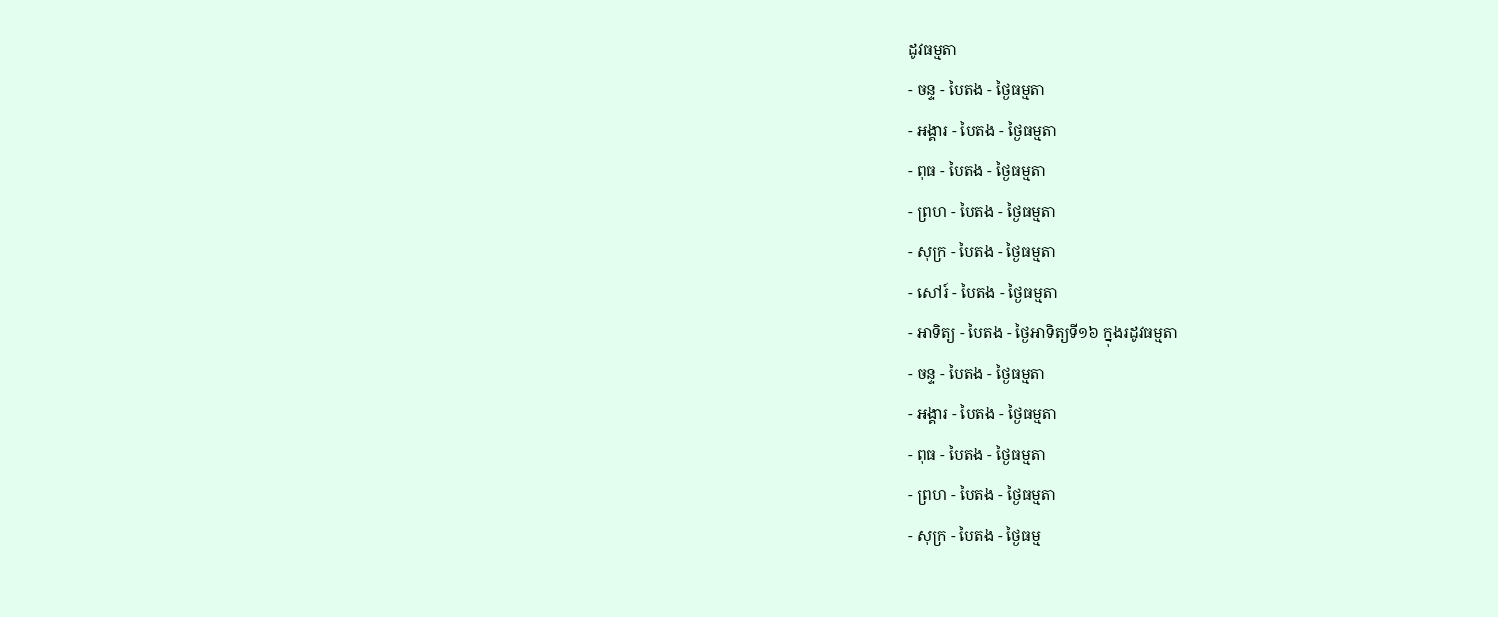ដូវធម្មតា
- ចន្ទ - បៃតង - ថ្ងៃធម្មតា
- អង្គារ - បៃតង - ថ្ងៃធម្មតា
- ពុធ - បៃតង - ថ្ងៃធម្មតា
- ព្រហ - បៃតង - ថ្ងៃធម្មតា
- សុក្រ - បៃតង - ថ្ងៃធម្មតា
- សៅរ៍ - បៃតង - ថ្ងៃធម្មតា
- អាទិត្យ - បៃតង - ថ្ងៃអាទិត្យទី១៦ ក្នុងរដូវធម្មតា
- ចន្ទ - បៃតង - ថ្ងៃធម្មតា
- អង្គារ - បៃតង - ថ្ងៃធម្មតា
- ពុធ - បៃតង - ថ្ងៃធម្មតា
- ព្រហ - បៃតង - ថ្ងៃធម្មតា
- សុក្រ - បៃតង - ថ្ងៃធម្ម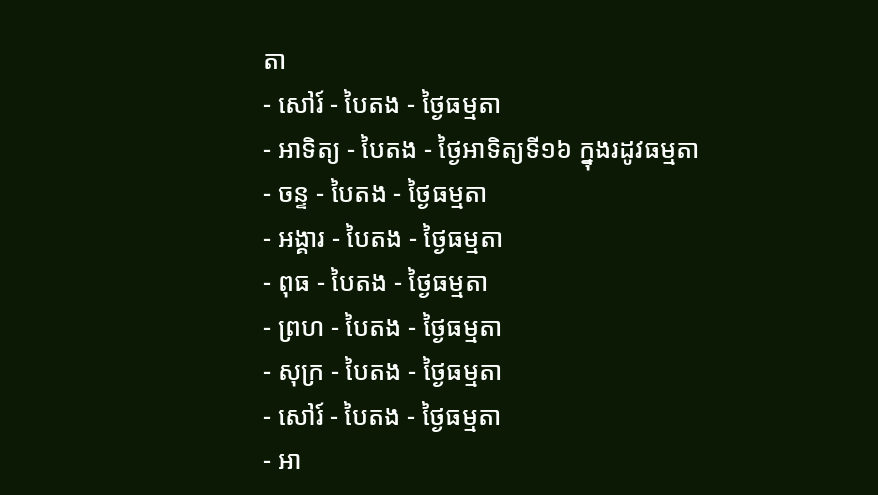តា
- សៅរ៍ - បៃតង - ថ្ងៃធម្មតា
- អាទិត្យ - បៃតង - ថ្ងៃអាទិត្យទី១៦ ក្នុងរដូវធម្មតា
- ចន្ទ - បៃតង - ថ្ងៃធម្មតា
- អង្គារ - បៃតង - ថ្ងៃធម្មតា
- ពុធ - បៃតង - ថ្ងៃធម្មតា
- ព្រហ - បៃតង - ថ្ងៃធម្មតា
- សុក្រ - បៃតង - ថ្ងៃធម្មតា
- សៅរ៍ - បៃតង - ថ្ងៃធម្មតា
- អា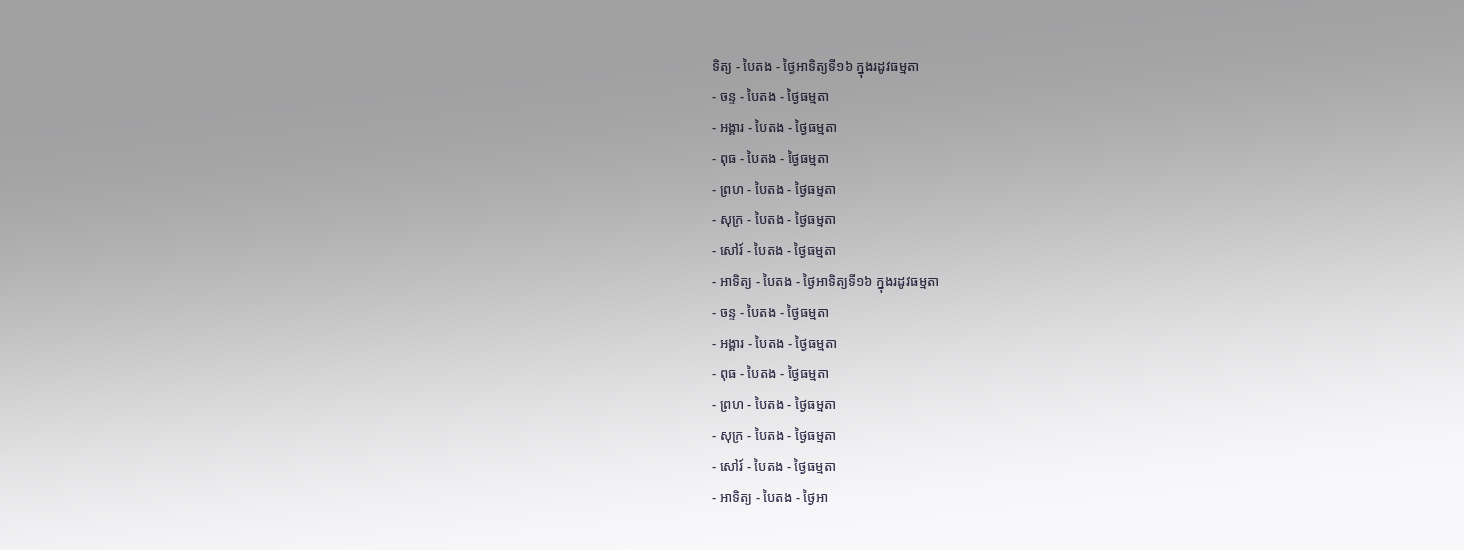ទិត្យ - បៃតង - ថ្ងៃអាទិត្យទី១៦ ក្នុងរដូវធម្មតា
- ចន្ទ - បៃតង - ថ្ងៃធម្មតា
- អង្គារ - បៃតង - ថ្ងៃធម្មតា
- ពុធ - បៃតង - ថ្ងៃធម្មតា
- ព្រហ - បៃតង - ថ្ងៃធម្មតា
- សុក្រ - បៃតង - ថ្ងៃធម្មតា
- សៅរ៍ - បៃតង - ថ្ងៃធម្មតា
- អាទិត្យ - បៃតង - ថ្ងៃអាទិត្យទី១៦ ក្នុងរដូវធម្មតា
- ចន្ទ - បៃតង - ថ្ងៃធម្មតា
- អង្គារ - បៃតង - ថ្ងៃធម្មតា
- ពុធ - បៃតង - ថ្ងៃធម្មតា
- ព្រហ - បៃតង - ថ្ងៃធម្មតា
- សុក្រ - បៃតង - ថ្ងៃធម្មតា
- សៅរ៍ - បៃតង - ថ្ងៃធម្មតា
- អាទិត្យ - បៃតង - ថ្ងៃអា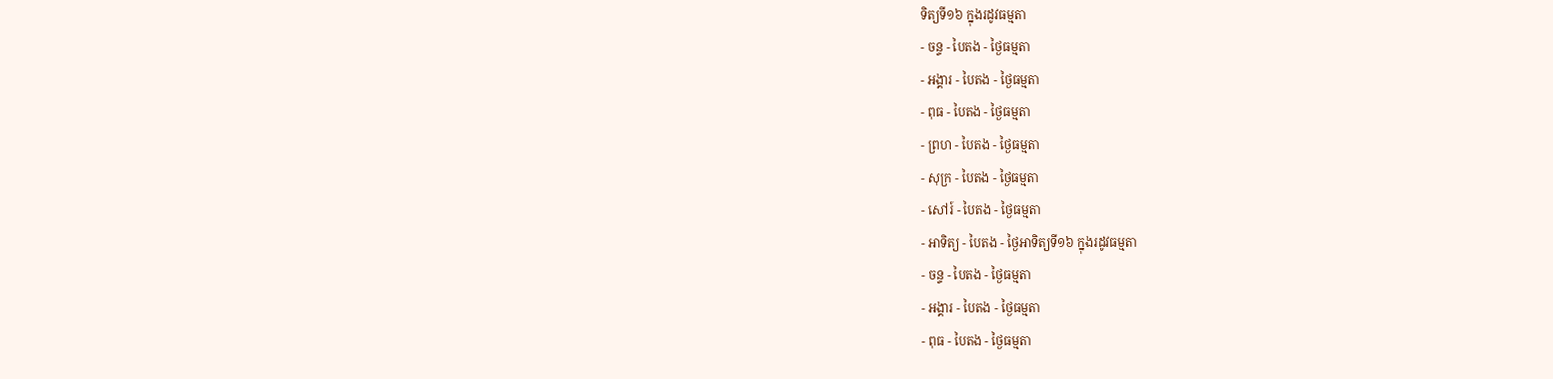ទិត្យទី១៦ ក្នុងរដូវធម្មតា
- ចន្ទ - បៃតង - ថ្ងៃធម្មតា
- អង្គារ - បៃតង - ថ្ងៃធម្មតា
- ពុធ - បៃតង - ថ្ងៃធម្មតា
- ព្រហ - បៃតង - ថ្ងៃធម្មតា
- សុក្រ - បៃតង - ថ្ងៃធម្មតា
- សៅរ៍ - បៃតង - ថ្ងៃធម្មតា
- អាទិត្យ - បៃតង - ថ្ងៃអាទិត្យទី១៦ ក្នុងរដូវធម្មតា
- ចន្ទ - បៃតង - ថ្ងៃធម្មតា
- អង្គារ - បៃតង - ថ្ងៃធម្មតា
- ពុធ - បៃតង - ថ្ងៃធម្មតា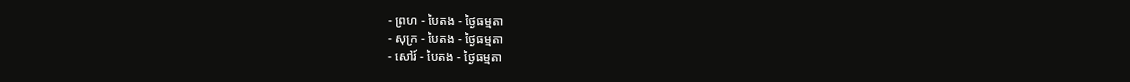- ព្រហ - បៃតង - ថ្ងៃធម្មតា
- សុក្រ - បៃតង - ថ្ងៃធម្មតា
- សៅរ៍ - បៃតង - ថ្ងៃធម្មតា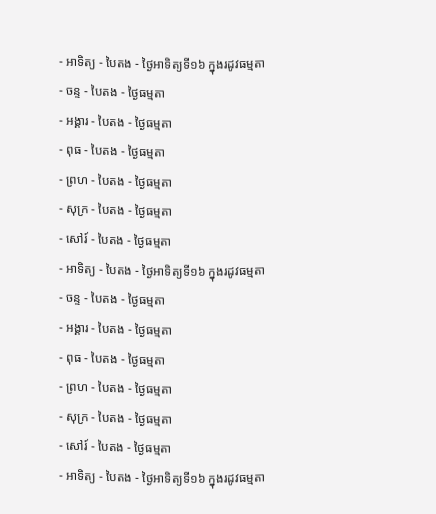- អាទិត្យ - បៃតង - ថ្ងៃអាទិត្យទី១៦ ក្នុងរដូវធម្មតា
- ចន្ទ - បៃតង - ថ្ងៃធម្មតា
- អង្គារ - បៃតង - ថ្ងៃធម្មតា
- ពុធ - បៃតង - ថ្ងៃធម្មតា
- ព្រហ - បៃតង - ថ្ងៃធម្មតា
- សុក្រ - បៃតង - ថ្ងៃធម្មតា
- សៅរ៍ - បៃតង - ថ្ងៃធម្មតា
- អាទិត្យ - បៃតង - ថ្ងៃអាទិត្យទី១៦ ក្នុងរដូវធម្មតា
- ចន្ទ - បៃតង - ថ្ងៃធម្មតា
- អង្គារ - បៃតង - ថ្ងៃធម្មតា
- ពុធ - បៃតង - ថ្ងៃធម្មតា
- ព្រហ - បៃតង - ថ្ងៃធម្មតា
- សុក្រ - បៃតង - ថ្ងៃធម្មតា
- សៅរ៍ - បៃតង - ថ្ងៃធម្មតា
- អាទិត្យ - បៃតង - ថ្ងៃអាទិត្យទី១៦ ក្នុងរដូវធម្មតា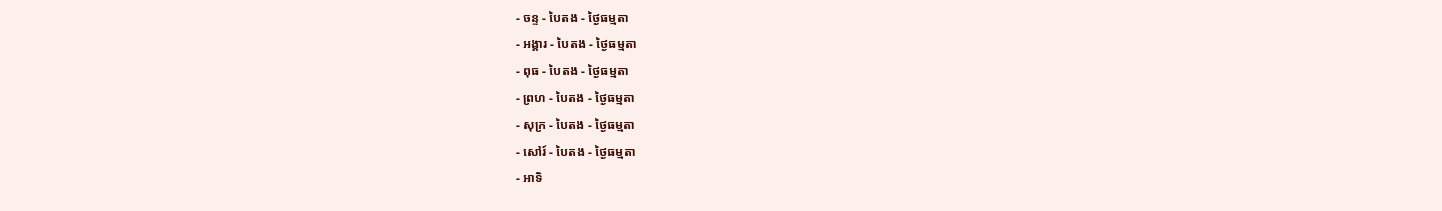- ចន្ទ - បៃតង - ថ្ងៃធម្មតា
- អង្គារ - បៃតង - ថ្ងៃធម្មតា
- ពុធ - បៃតង - ថ្ងៃធម្មតា
- ព្រហ - បៃតង - ថ្ងៃធម្មតា
- សុក្រ - បៃតង - ថ្ងៃធម្មតា
- សៅរ៍ - បៃតង - ថ្ងៃធម្មតា
- អាទិ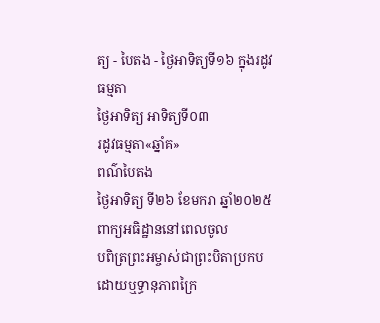ត្យ - បៃតង - ថ្ងៃអាទិត្យទី១៦ ក្នុងរដូវធម្មតា
ថ្ងៃអាទិត្យ អាទិត្យទី០៣
រដូវធម្មតា«ឆ្នាំគ»
ពណ៌បៃតង
ថ្ងៃអាទិត្យ ទី២៦ ខែមករា ឆ្នាំ២០២៥
ពាក្យអធិដ្ឋាននៅពេលចូល
បពិត្រព្រះអម្ចាស់ជាព្រះបិតាប្រកបដោយឬទ្ធានុភាពក្រៃ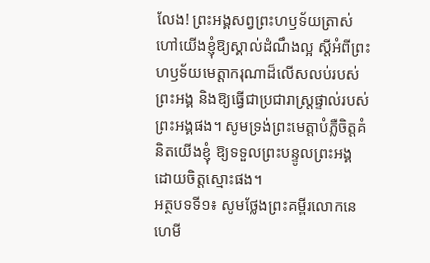លែង! ព្រះអង្គសព្វព្រះហឫទ័យត្រាស់ហៅយើងខ្ញុំឱ្យស្គាល់ដំណឹងល្អ ស្ដីអំពីព្រះហឫទ័យមេត្ដាករុណាដ៏លើសលប់របស់ព្រះអង្គ និងឱ្យធ្វើជាប្រជារាស្រ្ដផ្ទាល់របស់ព្រះអង្គផង។ សូមទ្រង់ព្រះមេត្ដាបំភ្លឺចិត្ដគំនិតយើងខ្ញុំ ឱ្យទទួលព្រះបន្ទូលព្រះអង្គដោយចិត្ដស្មោះផង។
អត្ថបទទី១៖ សូមថ្លែងព្រះគម្ពីរលោកនេហេមី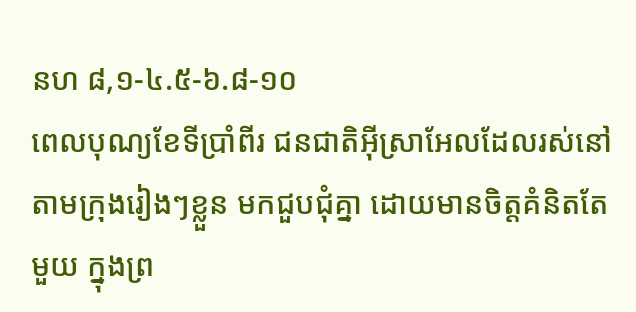នហ ៨,១-៤.៥-៦.៨-១០
ពេលបុណ្យខែទីប្រាំពីរ ជនជាតិអ៊ីស្រាអែលដែលរស់នៅតាមក្រុងរៀងៗខ្លួន មកជួបជុំគ្នា ដោយមានចិត្ដគំនិតតែមួយ ក្នុងព្រ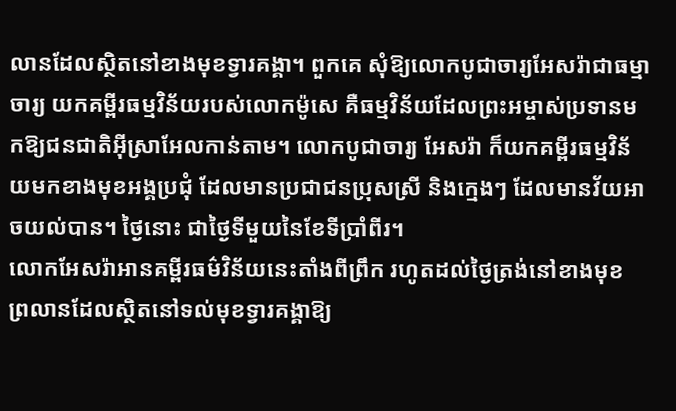លានដែលស្ថិតនៅខាងមុខទ្វារគង្គា។ ពួកគេ សុំឱ្យលោកបូជាចារ្យអែសរ៉ាជាធម្មាចារ្យ យកគម្ពីរធម្មវិន័យរបស់លោកម៉ូសេ គឺធម្មវិន័យដែលព្រះអម្ចាស់ប្រទានមកឱ្យជនជាតិអ៊ីស្រាអែលកាន់តាម។ លោកបូជាចារ្យ អែសរ៉ា ក៏យកគម្ពីរធម្មវិន័យមកខាងមុខអង្គប្រជុំ ដែលមានប្រជាជនប្រុសស្រី និងក្មេងៗ ដែលមានវ័យអាចយល់បាន។ ថ្ងៃនោះ ជាថ្ងៃទីមួយនៃខែទីប្រាំពីរ។
លោកអែសរ៉ាអានគម្ពីរធម៌វិន័យនេះតាំងពីព្រឹក រហូតដល់ថ្ងៃត្រង់នៅខាងមុខ ព្រលានដែលស្ថិតនៅទល់មុខទ្វារគង្គាឱ្យ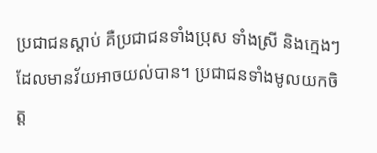ប្រជាជនស្ដាប់ គឺប្រជាជនទាំងប្រុស ទាំងស្រី និងក្មេងៗដែលមានវ័យអាចយល់បាន។ ប្រជាជនទាំងមូលយកចិត្ដ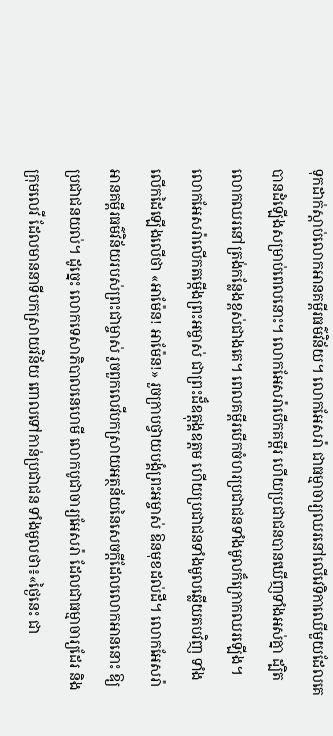ទុកដាក់ស្ដាប់លោកអានគម្ពីរធម៌វិន័យ។ លោកអែសរ៉ា ជាធម្មាចារ្យឈរនៅលើវេទិកាឈើមួយដែលគេ បានដំឡើងសម្រាប់ពេលនោះ។ លោកអែសរ៉ាបើកគម្ពីរ ហើយប្រជាជនបានឃើញទាំងអស់គ្នា ដ្បិតលោកឈរនៅត្រង់កន្លែងខ្ពស់ជាងគេ។ ពេលគម្ពីរបើកចំហរប្រជាជនទាំងមូលក៏ក្រោកឈរឡើង។ លោកអែសរ៉ាលើកតម្កើងព្រះអម្ចាស់ ជាព្រះដ៏ឧត្ដុង្គឧត្ដម ហើយប្រជាជនទាំងមូលឆ្លើយតបវិញ ទាំងលើកដៃឡើងលើថា «អាម៉ែន! អាម៉ែន!» រួចក្រាបថ្វាយបង្គំព្រះអម្ចាស់ ឱនមុខដល់ដី។ លោកអែសរ៉ាអានគម្ពីរធម៌វិន័យរបស់ព្រះជាម្ចាស់ រួចពួកលេវីបកស្រាយអត្ថន័យនៃសេចក្ដីដែលលោកអាននោះ ឱ្យប្រជាជនយល់។ ដូច្នេះ លោកទេសាភិបាលនេហេមី លោកបូជាចារ្យអែសរ៉ា ដែលជាធម្មាចារ្យដែរ និងក្រុមលេវី ដែលមាននាទីបកស្រាយវិន័យ ពោលទៅកាន់ប្រជាជន ទាំងមូលថា៖«ថ្ងៃនេះ ជា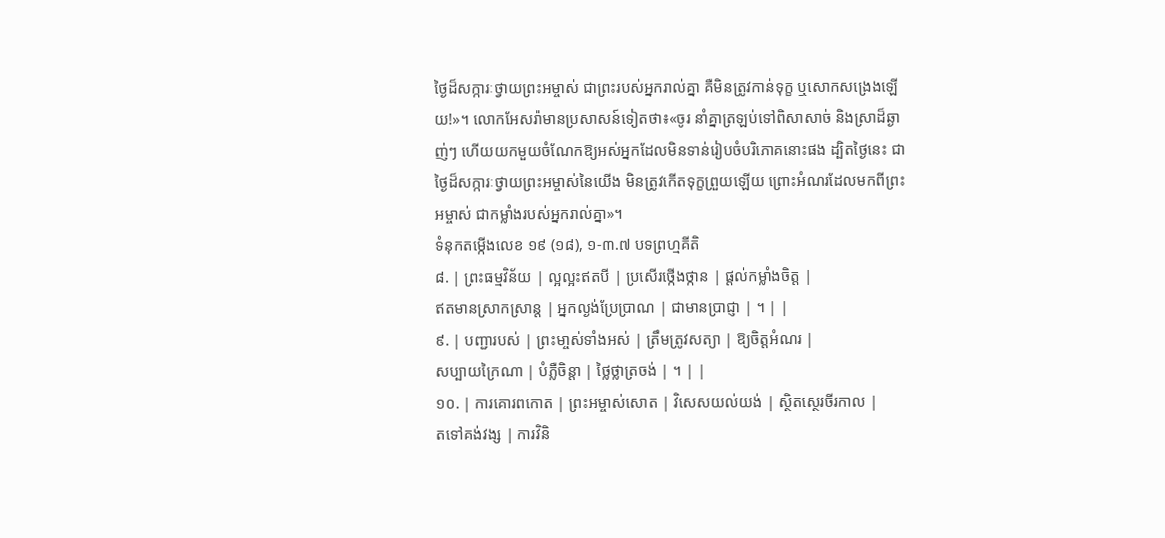ថ្ងៃដ៏សក្ការៈថ្វាយព្រះអម្ចាស់ ជាព្រះរបស់អ្នករាល់គ្នា គឺមិនត្រូវកាន់ទុក្ខ ឬសោកសង្រេងឡើយ!»។ លោកអែសរ៉ាមានប្រសាសន៍ទៀតថា៖«ចូរ នាំគ្នាត្រឡប់ទៅពិសាសាច់ និងស្រាដ៏ឆ្ងាញ់ៗ ហើយយកមួយចំណែកឱ្យអស់អ្នកដែលមិនទាន់រៀបចំបរិភោគនោះផង ដ្បិតថ្ងៃនេះ ជាថ្ងៃដ៏សក្ការៈថ្វាយព្រះអម្ចាស់នៃយើង មិនត្រូវកើតទុក្ខព្រួយឡើយ ព្រោះអំណរដែលមកពីព្រះអម្ចាស់ ជាកម្លាំងរបស់អ្នករាល់គ្នា»។
ទំនុកតម្កើងលេខ ១៩ (១៨), ១-៣.៧ បទព្រហ្មគីតិ
៨. | ព្រះធម្មវិន័យ | ល្អល្អះឥតបី | ប្រសើរថ្កើងថ្កាន | ផ្ដល់កម្លាំងចិត្ដ |
ឥតមានស្រាកស្រាន្ដ | អ្នកល្ងង់ប្រែប្រាណ | ជាមានប្រាជ្ញា | ។ | |
៩. | បញ្ជារបស់ | ព្រះមា្ចស់ទាំងអស់ | ត្រឹមត្រូវសត្យា | ឱ្យចិត្ដអំណរ |
សប្បាយក្រៃណា | បំភ្លឺចិន្ដា | ថ្លៃថ្លាត្រចង់ | ។ | |
១០. | ការគោរពកោត | ព្រះអម្ចាស់សោត | វិសេសយល់យង់ | ស្ថិតស្ថេរចីរកាល |
តទៅគង់វង្ស | ការវិនិ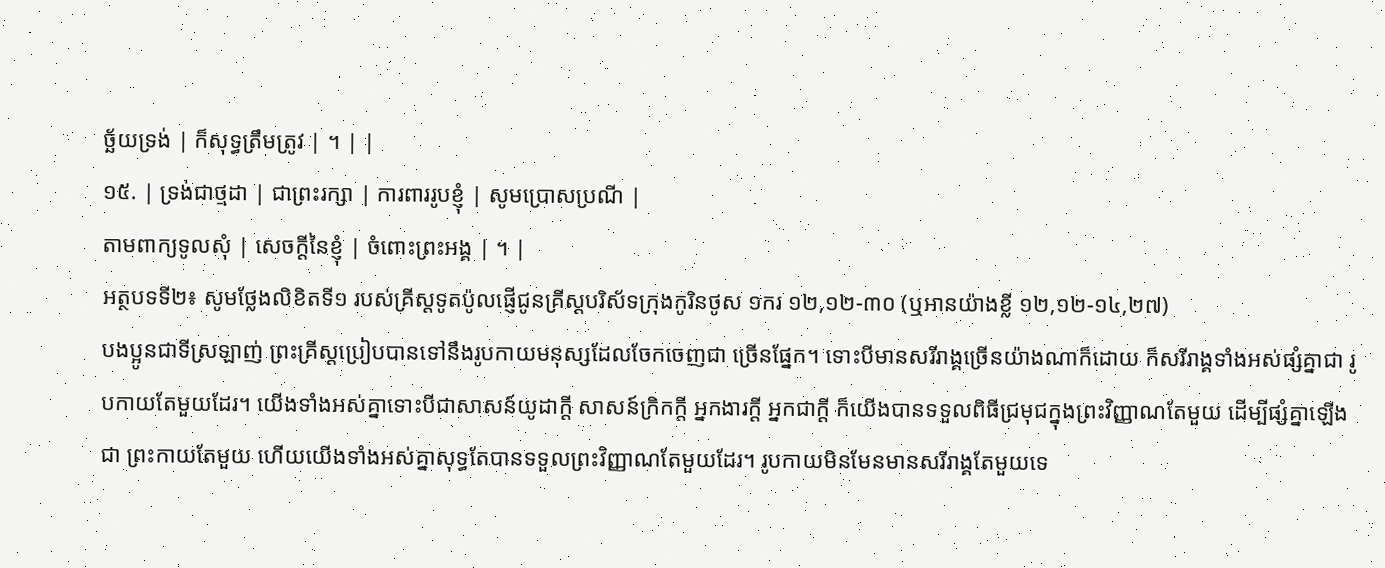ច្ឆ័យទ្រង់ | ក៏សុទ្ធត្រឹមត្រូវ | ។ | |
១៥. | ទ្រង់ជាថ្មដា | ជាព្រះរក្សា | ការពាររូបខ្ញុំ | សូមប្រោសប្រណី |
តាមពាក្យទូលសុំ | សេចក្ដីនៃខ្ញុំ | ចំពោះព្រះអង្គ | ។ |
អត្ថបទទី២៖ សូមថ្លែងលិខិតទី១ របស់គ្រីស្ដទូតប៉ូលផ្ញើជូនគ្រីស្ដបរិស័ទក្រុងកូរិនថូស ១ករ ១២,១២-៣០ (ឬអានយ៉ាងខ្លី ១២,១២-១៤,២៧)
បងប្អូនជាទីស្រឡាញ់ ព្រះគ្រីស្ដប្រៀបបានទៅនឹងរូបកាយមនុស្សដែលចែកចេញជា ច្រើនផ្នែក។ ទោះបីមានសរីរាង្គច្រើនយ៉ាងណាក៏ដោយ ក៏សរីរាង្គទាំងអស់ផ្សំគ្នាជា រូបកាយតែមួយដែរ។ យើងទាំងអស់គ្នាទោះបីជាសាសន៍យូដាក្ដី សាសន៍ក្រិកក្ដី អ្នកងារក្ដី អ្នកជាក្ដី ក៏យើងបានទទួលពិធីជ្រមុជក្នុងព្រះវិញ្ញាណតែមួយ ដើម្បីផ្សំគ្នាឡើងជា ព្រះកាយតែមួយ ហើយយើងទាំងអស់គ្នាសុទ្ធតែបានទទួលព្រះវិញ្ញាណតែមួយដែរ។ រូបកាយមិនមែនមានសរីរាង្គតែមួយទេ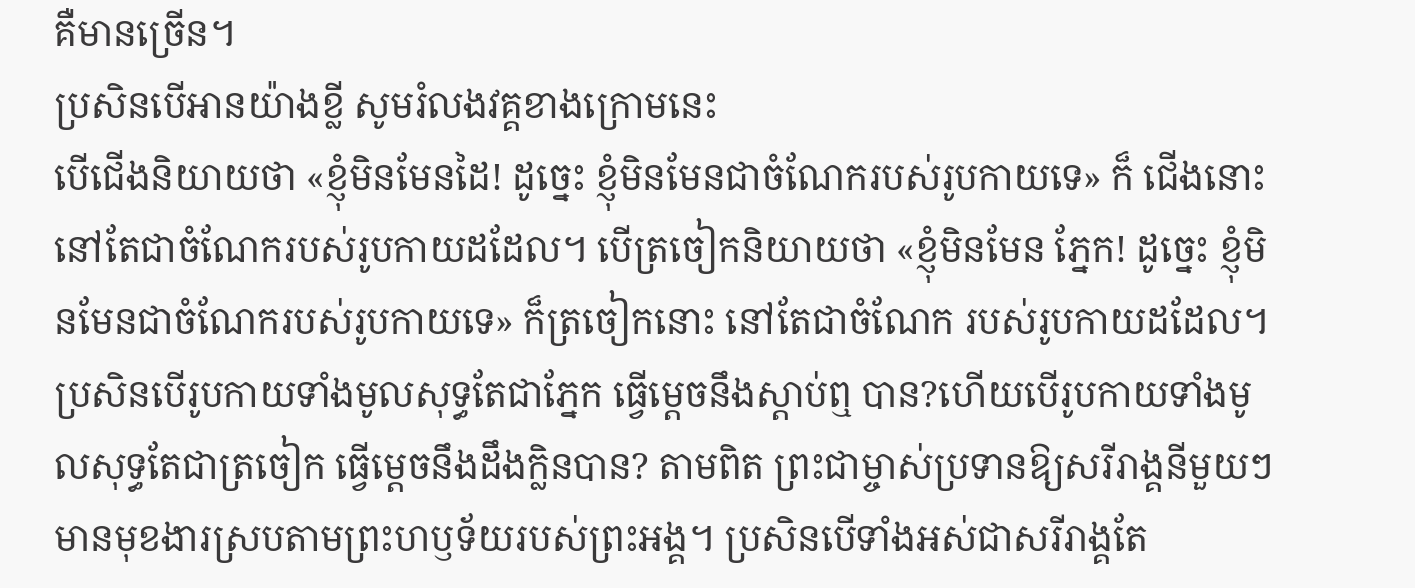គឺមានច្រើន។
ប្រសិនបើអានយ៉ាងខ្លី សូមរំលងវគ្គខាងក្រោមនេះ
បើជើងនិយាយថា «ខ្ញុំមិនមែនដៃ! ដូច្នេះ ខ្ញុំមិនមែនជាចំណែករបស់រូបកាយទេ» ក៏ ជើងនោះ នៅតែជាចំណែករបស់រូបកាយដដែល។ បើត្រចៀកនិយាយថា «ខ្ញុំមិនមែន ភ្នែក! ដូច្នេះ ខ្ញុំមិនមែនជាចំណែករបស់រូបកាយទេ» ក៏ត្រចៀកនោះ នៅតែជាចំណែក របស់រូបកាយដដែល។ ប្រសិនបើរូបកាយទាំងមូលសុទ្ធតែជាភ្នែក ធ្វើម្ដេចនឹងស្ដាប់ឮ បាន?ហើយបើរូបកាយទាំងមូលសុទ្ធតែជាត្រចៀក ធ្វើម្ដេចនឹងដឹងក្លិនបាន? តាមពិត ព្រះជាម្ចាស់ប្រទានឱ្យសរីរាង្គនីមួយៗមានមុខងារស្របតាមព្រះហឫទ័យរបស់ព្រះអង្គ។ ប្រសិនបើទាំងអស់ជាសរីរាង្គតែ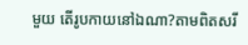មួយ តើរូបកាយនៅឯណា?តាមពិតសរី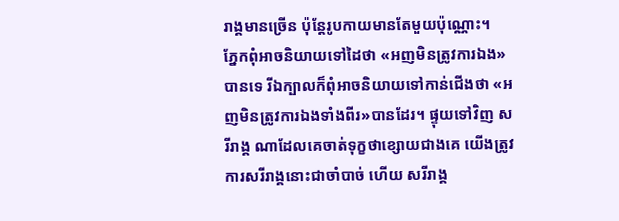រាង្គមានច្រើន ប៉ុន្ដែរូបកាយមានតែមួយប៉ុណ្ណោះ។
ភ្នែកពុំអាចនិយាយទៅដៃថា «អញមិនត្រូវការឯង» បានទេ រីឯក្បាលក៏ពុំអាចនិយាយទៅកាន់ជើងថា «អញមិនត្រូវការឯងទាំងពីរ»បានដែរ។ ផ្ទុយទៅវិញ សរីរាង្គ ណាដែលគេចាត់ទុក្ខថាខ្សោយជាងគេ យើងត្រូវការសរីរាង្គនោះជាចាំបាច់ ហើយ សរីរាង្គ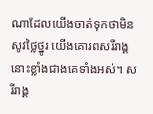ណាដែលយើងចាត់ទុកថាមិនសូវថ្លៃថ្នូរ យើងគោរពសរីរាង្គនោះខ្លាំងជាងគេទាំងអស់។ សរីរាង្គ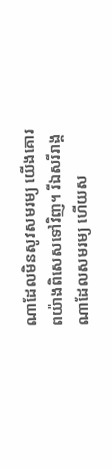ណាដែលមិនសូវសមរម្យ យើងគោរពយ៉ាងពិសេសទៅវិញ។ រីឯសរីរាង្គណាដែលសមរម្យ ហើយស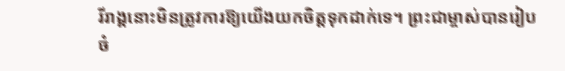រីរាង្គនោះមិនត្រូវការឱ្យយើងយកចិត្ដទុកដាក់ទេ។ ព្រះជាម្ចាស់បានរៀបចំ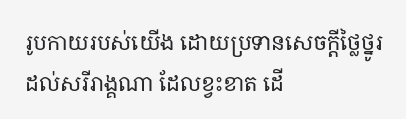រូបកាយរបស់យើង ដោយប្រទានសេចក្ដីថ្លៃថ្នូរដល់សរីរាង្គណា ដែលខ្វះខាត ដើ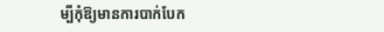ម្បីកុំឱ្យមានការបាក់បែក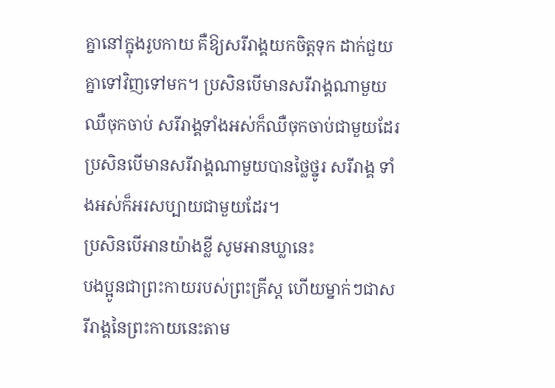គ្នានៅក្នុងរូបកាយ គឺឱ្យសរីរាង្គយកចិត្ដទុក ដាក់ជួយគ្នាទៅវិញទៅមក។ ប្រសិនបើមានសរីរាង្គណាមួយឈឺចុកចាប់ សរីរាង្គទាំងអស់ក៏ឈឺចុកចាប់ជាមួយដែរ ប្រសិនបើមានសរីរាង្គណាមួយបានថ្លៃថ្នូរ សរីរាង្គ ទាំងអស់ក៏អរសប្បាយជាមួយដែរ។
ប្រសិនបើអានយ៉ាងខ្លី សូមអានឃ្លានេះ
បងប្អូនជាព្រះកាយរបស់ព្រះគ្រីស្ដ ហើយម្នាក់ៗជាសរីរាង្គនៃព្រះកាយនេះតាម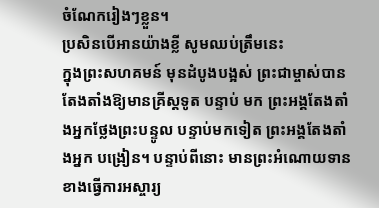ចំណែករៀងៗខ្លួន។
ប្រសិនបើអានយ៉ាងខ្លី សូមឈប់ត្រឹមនេះ
ក្នុងព្រះសហគមន៍ មុនដំបូងបង្អស់ ព្រះជាម្ចាស់បានតែងតាំងឱ្យមានគ្រីស្ដទូត បន្ទាប់ មក ព្រះអង្គតែងតាំងអ្នកថ្លែងព្រះបន្ទូល បន្ទាប់មកទៀត ព្រះអង្គតែងតាំងអ្នក បង្រៀន។ បន្ទាប់ពីនោះ មានព្រះអំណោយទានខាងធ្វើការអស្ចារ្យ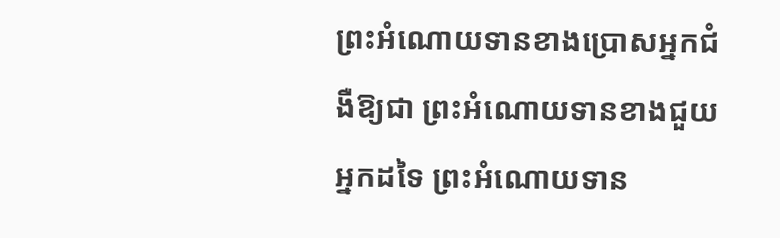ព្រះអំណោយទានខាងប្រោសអ្នកជំងឺឱ្យជា ព្រះអំណោយទានខាងជួយអ្នកដទៃ ព្រះអំណោយទាន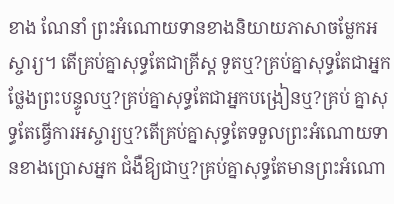ខាង ណែនាំ ព្រះអំណោយទានខាងនិយាយភាសាចម្លែកអស្ចារ្យ។ តើគ្រប់គ្នាសុទ្ធតែជាគ្រីស្ដ ទូតឬ?គ្រប់គ្នាសុទ្ធតែជាអ្នកថ្លែងព្រះបន្ទូលឬ?គ្រប់គ្នាសុទ្ធតែជាអ្នកបង្រៀនឬ?គ្រប់ គ្នាសុទ្ធតែធ្វើការអស្ចារ្យឬ?តើគ្រប់គ្នាសុទ្ធតែទទួលព្រះអំណោយទានខាងប្រោសអ្នក ជំងឺឱ្យជាឬ?គ្រប់គ្នាសុទ្ធតែមានព្រះអំណោ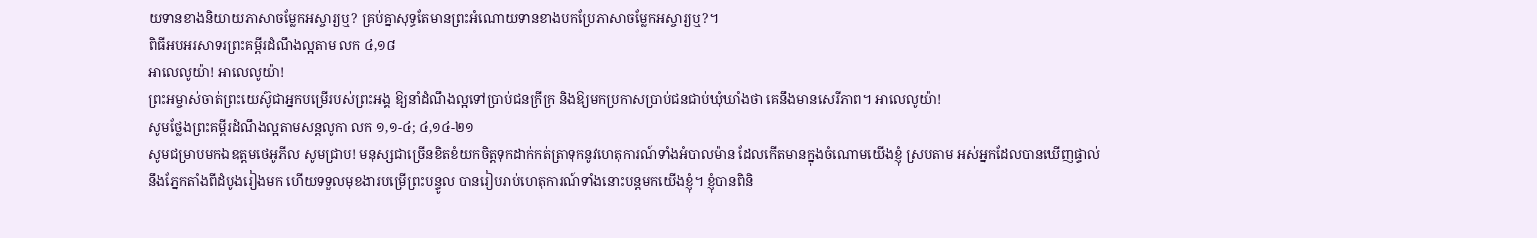យទានខាងនិយាយភាសាចម្លែកអស្ចារ្យឬ? គ្រប់គ្នាសុទ្ធតែមានព្រះអំណោយទានខាងបកប្រែភាសាចម្លែកអស្ចារ្យឬ?។
ពិធីអបអរសាទរព្រះគម្ពីរដំណឹងល្អតាម លក ៤,១៨
អាលេលូយ៉ា! អាលេលូយ៉ា!
ព្រះអម្ចាស់ចាត់ព្រះយេស៊ូជាអ្នកបម្រើរបស់ព្រះអង្គ ឱ្យនាំដំណឹងល្អទៅប្រាប់ជនក្រីក្រ និងឱ្យមកប្រកាសប្រាប់ជនជាប់ឃុំឃាំងថា គេនឹងមានសេរីភាព។ អាលេលូយ៉ា!
សូមថ្លែងព្រះគម្ពីរដំណឹងល្អតាមសន្តលូកា លក ១,១-៤; ៤,១៤-២១
សូមជម្រាបមកឯឧត្ដមថេអូភីល សូមជ្រាប! មនុស្សជាច្រើនខិតខំយកចិត្ដទុកដាក់កត់ត្រាទុកនូវហេតុការណ៍ទាំងអំបាលម៉ាន ដែលកើតមានក្នុងចំណោមយើងខ្ញុំ ស្របតាម អស់អ្នកដែលបានឃើញផ្ទាល់នឹងភ្នែកតាំងពីដំបូងរៀងមក ហើយទទួលមុខងារបម្រើព្រះបន្ទូល បានរៀបរាប់ហេតុការណ៍ទាំងនោះបន្ដមកយើងខ្ញុំ។ ខ្ញុំបានពិនិ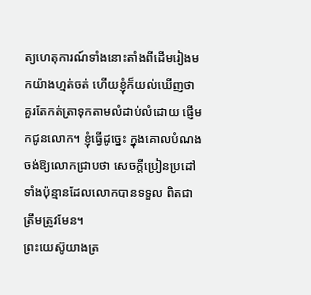ត្យហេតុការណ៍ទាំងនោះតាំងពីដើមរៀងមកយ៉ាងហ្មត់ចត់ ហើយខ្ញុំក៏យល់ឃើញថា គួរតែកត់ត្រាទុកតាមលំដាប់លំដោយ ផ្ញើមកជូនលោក។ ខ្ញុំធ្វើដូច្នេះ ក្នុងគោលបំណងចង់ឱ្យលោកជ្រាបថា សេចក្ដីប្រៀនប្រដៅទាំងប៉ុន្មានដែលលោកបានទទួល ពិតជាត្រឹមត្រូវមែន។
ព្រះយេស៊ូយាងត្រ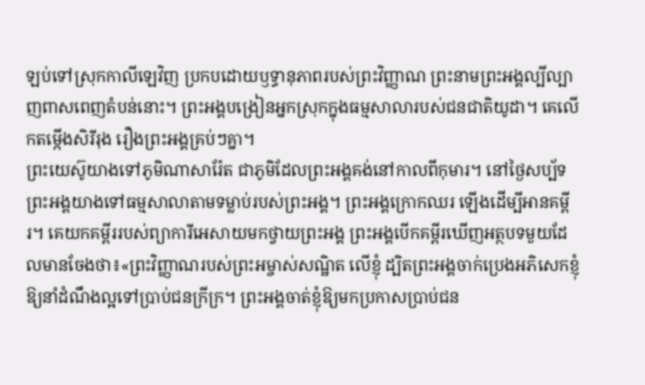ឡប់ទៅស្រុកកាលីឡេវិញ ប្រកបដោយឫទ្ធានុភាពរបស់ព្រះវិញ្ញាណ ព្រះនាមព្រះអង្គល្បីល្បាញពាសពេញតំបន់នោះ។ ព្រះអង្គបង្រៀនអ្នកស្រុកក្នុងធម្មសាលារបស់ជនជាតិយូដា។ គេលើកតម្កើងសិរីរុង រឿងព្រះអង្គគ្រប់ៗគ្នា។
ព្រះយេស៊ូយាងទៅភូមិណាសារ៉ែត ជាភូមិដែលព្រះអង្គគង់នៅកាលពីកុមារ។ នៅថ្ងៃសប្ប័ទ ព្រះអង្គយាងទៅធម្មសាលាតាមទម្លាប់របស់ព្រះអង្គ។ ព្រះអង្គក្រោកឈរ ឡើងដើម្បីអានគម្ពីរ។ គេយកគម្ពីររបស់ព្យាការីអេសាយមកថ្វាយព្រះអង្គ ព្រះអង្គបើកគម្ពីរឃើញអត្ថបទមួយដែលមានចែងថា៖«ព្រះវិញ្ញាណរបស់ព្រះអម្ចាស់សណ្ឋិត លើខ្ញុំ ដ្បិតព្រះអង្គចាក់ប្រេងអភិសេកខ្ញុំឱ្យនាំដំណឹងល្អទៅប្រាប់ជនក្រីក្រ។ ព្រះអង្គចាត់ខ្ញុំឱ្យមកប្រកាសប្រាប់ជន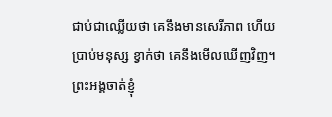ជាប់ជាឈ្លើយថា គេនឹងមានសេរីភាព ហើយប្រាប់មនុស្ស ខ្វាក់ថា គេនឹងមើលឃើញវិញ។ ព្រះអង្គចាត់ខ្ញុំ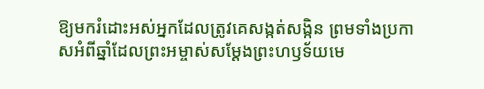ឱ្យមករំដោះអស់អ្នកដែលត្រូវគេសង្កត់សង្កិន ព្រមទាំងប្រកាសអំពីឆ្នាំដែលព្រះអម្ចាស់សម្ដែងព្រះហឫទ័យមេ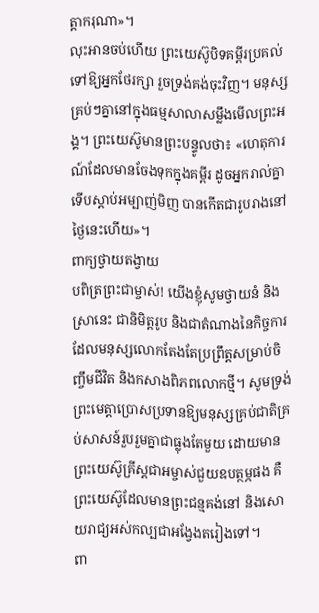ត្ដាករុណា»។
លុះអានចប់ហើយ ព្រះយេស៊ូបិទគម្ពីរប្រគល់ទៅឱ្យអ្នកថែរក្សា រួចទ្រង់គង់ចុះវិញ។ មនុស្សគ្រប់ៗគ្នានៅក្នុងធម្មសាលាសម្លឹងមើលព្រះអង្គ។ ព្រះយេស៊ូមានព្រះបន្ទូលថា៖ «ហេតុការណ៍ដែលមានចែងទុកក្នុងគម្ពីរ ដូចអ្នករាល់គ្នាទើបស្ដាប់អម្បាញ់មិញ បានកើតជារូបរាងនៅថ្ងៃនេះហើយ»។
ពាក្យថ្វាយតង្វាយ
បពិត្រព្រះជាម្ចាស់! យើងខ្ញុំសូមថ្វាយនំ និងស្រានេះ ជានិមិត្ដរូប និងជាតំណាងនៃកិច្ចការដែលមនុស្សលោកតែងតែប្រព្រឹត្ដសម្រាប់ចិញ្ចឹមជីវិត និងកសាងពិភពលោកថ្មី។ សូមទ្រង់ព្រះមេត្ដាប្រោសប្រទានឱ្យមនុស្សគ្រប់ជាតិគ្រប់សាសន៍រួបរួមគ្នាជាធ្លុងតែមួយ ដោយមានព្រះយេស៊ូគ្រីស្ដជាអម្ចាស់ជួយឧបត្ថម្ភផង គឺព្រះយេស៊ូដែលមានព្រះជន្មគង់នៅ និងសោយរាជ្យអស់កល្បជាអង្វែងតរៀងទៅ។
ពា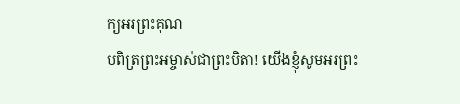ក្យអរព្រះគុណ
បពិត្រព្រះអម្ចាស់ជាព្រះបិតា! យើងខ្ញុំសូមអរព្រះ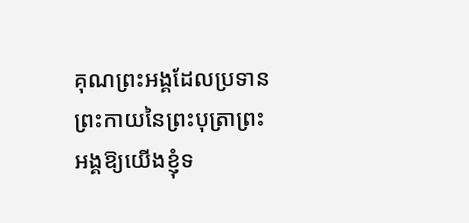គុណព្រះអង្គដែលប្រទានព្រះកាយនៃព្រះបុត្រាព្រះអង្គឱ្យយើងខ្ញុំទ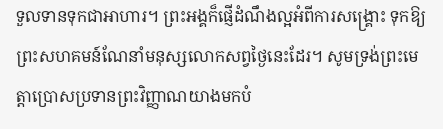ទួលទានទុកជាអាហារ។ ព្រះអង្គក៏ផ្ញើដំណឹងល្អអំពីការសង្គ្រោះ ទុកឱ្យព្រះសហគមន៍ណែនាំមនុស្សលោកសព្វថ្ងៃនេះដែរ។ សូមទ្រង់ព្រះមេត្ដាប្រោសប្រទានព្រះវិញ្ញាណយាងមកបំ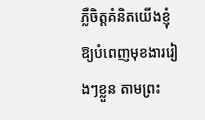ភ្លឺចិត្ដគំនិតយើងខ្ញុំឱ្យបំពេញមុខងាររៀងៗខ្លួន តាមព្រះ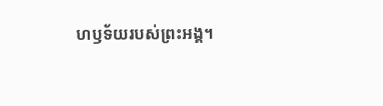ហឫទ័យរបស់ព្រះអង្គ។